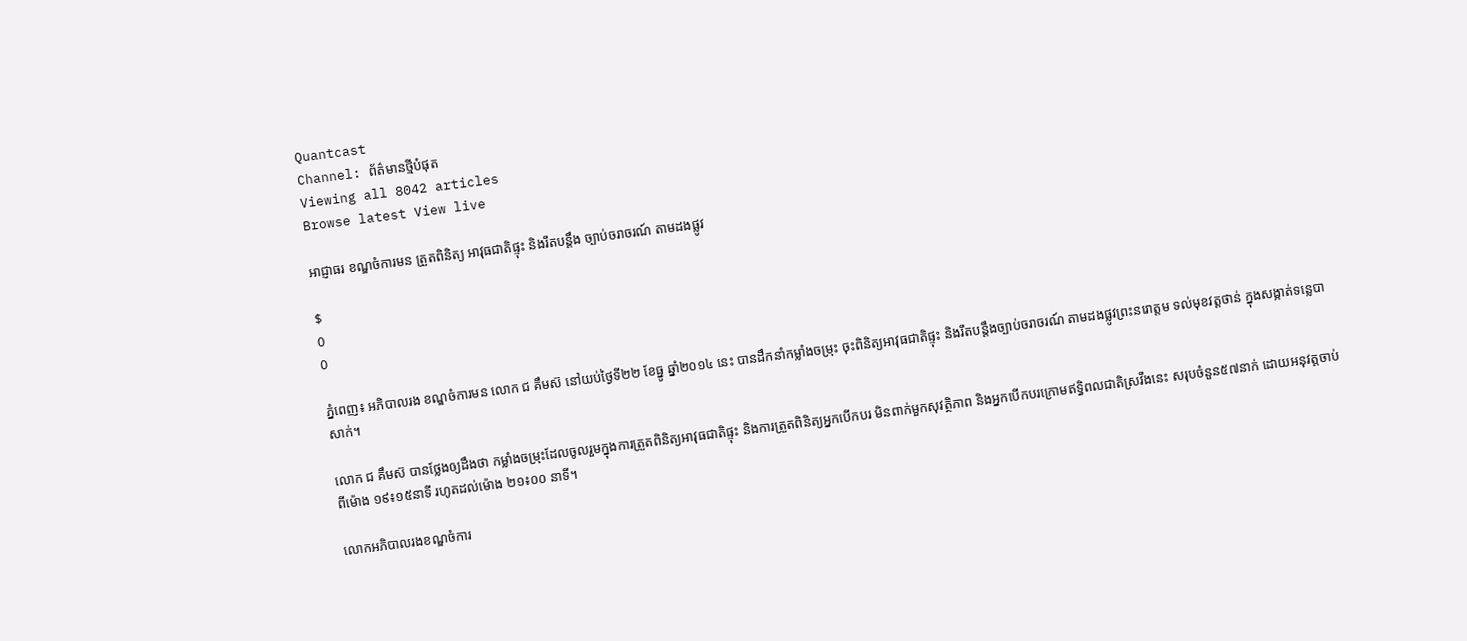Quantcast
Channel: ព័ត៌មានថ្មីបំផុត
Viewing all 8042 articles
Browse latest View live

អាជ្ញាធរ ខណ្ឌចំការមន ត្រួតពិនិត្យ អាវុធជាតិផ្ទុះ និងរឹតបន្តឹង ច្បាប់ចរាចរណ៍ តាមដងផ្លូវ

$
0
0

ភ្នំពេញ៖ អភិបាលរង ខណ្ឌចំការមន លោក ជ គឹមស៊ នៅយប់ថ្ងៃទី២២ ខែធ្នូ ឆ្នាំ២០១៤ នេះ បានដឹកនាំកម្លាំងចម្រុះ ចុះពិនិត្យអាវុធជាតិផ្ទុះ និងរឹតបន្តឹងច្បាប់ចរាចរណ៍ តាមដងផ្លូវព្រះនរោត្តម ទល់មុខវត្តថាន់ ក្នុងសង្កាត់ទន្លេបាសាក់។

លោក ជ គឹមស៊ បានថ្លែងឲ្យដឹងថា កម្លាំងចម្រុះដែលចូលរួមក្នុងការត្រួតពិនិត្យអាវុធជាតិផ្ទុះ និងការត្រួតពិនិត្យអ្នកបើកបរ មិនពាក់មួកសុវត្ថិភាព និងអ្នកបើកបរក្រោមឥទ្ធិពលជាតិស្រវឹងនេះ សរុបចំនួន៥៧នាក់ ដោយអនុវត្តចាប់ពីម៉ោង ១៩៖១៥នាទី រហូតដល់ម៉ោង ២១៖០០ នាទី។

លោកអភិបាលរងខណ្ឌចំការ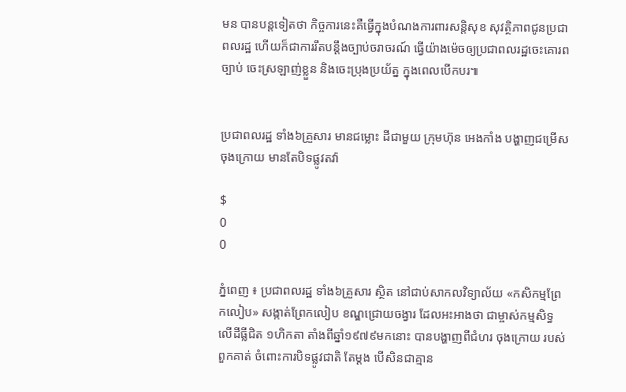មន បានបន្តទៀតថា កិច្ចការនេះគឺធ្វើក្នុងបំណងការពារសន្តិសុខ សុវត្ថិភាពជូនប្រជាពលរដ្ឋ ហើយក៏ជាការរឹតបន្តឹងច្បាប់ចរាចរណ៍ ធ្វើយ៉ាងម៉េចឲ្យប្រជាពលរដ្ឋចេះគោរពច្បាប់ ចេះស្រឡាញ់ខ្លួន និងចេះប្រុងប្រយ័ត្ន ក្នុងពេលបើកបរ៕


ប្រជាពលរដ្ឋ ទាំង៦គ្រួសារ មានជម្លោះ ដីជាមួយ ក្រុមហ៊ុន អេងកាំង បង្ហាញជម្រើស ចុងក្រោយ មានតែបិទផ្លូវតវ៉ា

$
0
0

ភ្នំពេញ ៖ ប្រជាពលរដ្ឋ ទាំង៦គ្រួសារ ស្ថិត នៅជាប់សាកលវិទ្យាល័យ «កសិកម្មព្រែកលៀប» សង្កាត់ព្រែកលៀប ខណ្ឌជ្រោយចង្វារ ដែលអះអាងថា ជាម្ចាស់កម្មសិទ្ធ លើដីធ្លីជិត ១ហិកតា តាំងពីឆ្នាំ១៩៧៩មកនោះ បានបង្ហាញពីជំហរ ចុងក្រោយ របស់ពួកគាត់ ចំពោះការបិទផ្លូវជាតិ តែម្ដង បើសិនជាគ្មាន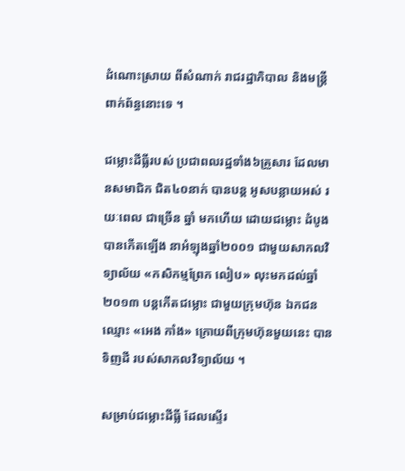ដំណោះស្រាយ ពីសំណាក់ រាជរដ្ឋាភិបាល និងមន្ដ្រីពាក់ព័ន្ធនោះទេ ។

ជម្លោះដីធ្លីរបស់ ប្រជាពលរដ្ឋទាំង៦គ្រួសារ ដែលមានសមាជិក ជិត៤០នាក់ បានបន្ដ អូសបន្លាយអស់ រយៈពេល ជាច្រើន ឆ្នាំ មកហើយ ដោយជម្លោះ ដំបូងបានកើតឡើង នាអំឡុងឆ្នាំ២០០១ ជាមួយសាកលវិទ្យាល័យ «កសិកម្មព្រែក លៀប» លុះមកដល់ឆ្នាំ២០១៣ បន្ដកើតជម្លោះ ជាមួយក្រុមហ៊ុន ឯកជនឈ្មោះ «អេង កាំង» ក្រោយពីក្រុមហ៊ុនមួយនេះ បាន ទិញដី របស់សាកលវិទ្យាល័យ ។

សម្រាប់ជម្លោះដីធ្លី ដែលស្ទើរ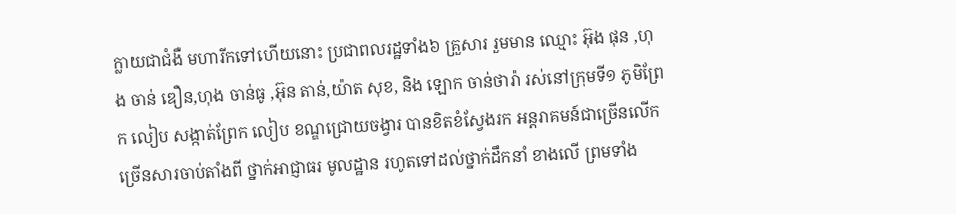ក្លាយជាជំងឺ មហារីកទៅហើយនោះ ប្រជាពលរដ្ឋទាំង៦ គ្រួសារ រួមមាន ឈ្មោះ អ៊ុង ផុន ,ហុង ចាន់ ឌឿន,ហុង ចាន់ធូ ,អ៊ុន តាន់,យ៉ាត សុខ, និង ឡោក ចាន់ថារ៉ា រស់នៅក្រុមទី១ ភូមិព្រែក លៀប សង្កាត់ព្រែក លៀប ខណ្ឌជ្រោយចង្វារ បានខិតខំស្វែងរក អន្ដរាគមន៍ជាច្រើនលើក ច្រើនសារចាប់តាំងពី ថ្នាក់អាជ្ញាធរ មូលដ្ឋាន រហូតទៅដល់ថ្នាក់ដឹកនាំ ខាងលើ ព្រមទាំង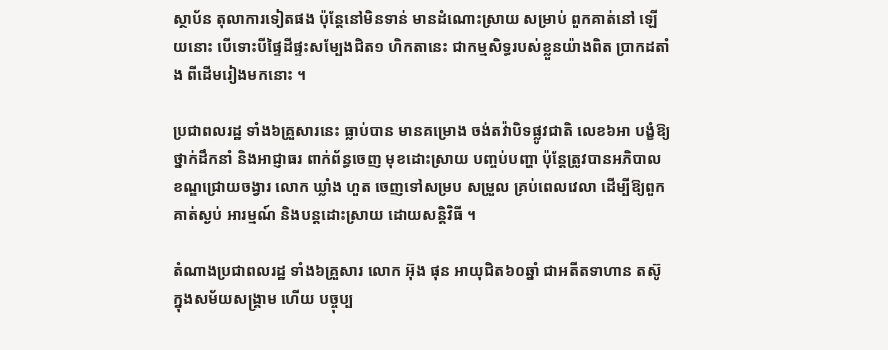ស្ថាប័ន តុលាការទៀតផង ប៉ុន្ដែនៅមិនទាន់ មានដំណោះស្រាយ សម្រាប់ ពួកគាត់នៅ ឡើយនោះ បើទោះបីផ្ទៃដីផ្ទះសម្បែងជិត១ ហិកតានេះ ជាកម្មសិទ្ធរបស់ខ្លួនយ៉ាងពិត ប្រាកដតាំង ពីដើមរៀងមកនោះ ។

ប្រជាពលរដ្ឋ ទាំង៦គ្រួសារនេះ ធ្លាប់បាន មានគម្រោង ចង់តវ៉ាបិទផ្លូវជាតិ លេខ៦អា បង្ខំឱ្យថ្នាក់ដឹកនាំ និងអាជ្ញាធរ ពាក់ព័ន្ធចេញ មុខដោះស្រាយ បញ្ចប់បញ្ហា ប៉ុន្ដែត្រូវបានអភិបាល ខណ្ឌជ្រោយចង្វារ លោក ឃ្លាំង ហួត ចេញទៅសម្រប សម្រួល គ្រប់ពេលវេលា ដើម្បីឱ្យពួកគាត់ស្ងប់ អារម្មណ៍ និងបន្តដោះស្រាយ ដោយសន្ដិវិធី ។

តំណាងប្រជាពលរដ្ឋ ទាំង៦គ្រួសារ លោក អ៊ុង ផុន អាយុជិត៦០ឆ្នាំ ជាអតីតទាហាន តស៊ូ ក្នុងសម័យសង្គ្រាម ហើយ បច្ចុប្ប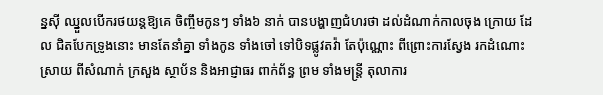ន្នស៊ី ឈ្នួលបើករថយន្ដឱ្យគេ ចិញ្ចឹមកូនៗ ទាំង៦ នាក់ បានបង្ហាញជំហរថា ដល់ដំណាក់កាលចុង ក្រោយ ដែល ជិតបែកទ្រូងនោះ មានតែនាំគ្នា ទាំងកូន ទាំងចៅ ទៅបិទផ្លូវតវ៉ា តែប៉ុណ្ណោះ ពីព្រោះការស្វែង រកដំណោះស្រាយ ពីសំណាក់ ក្រសួង ស្ថាប័ន និងអាជ្ញាធរ ពាក់ព័ន្ធ ព្រម ទាំងមន្ដ្រី តុលាការ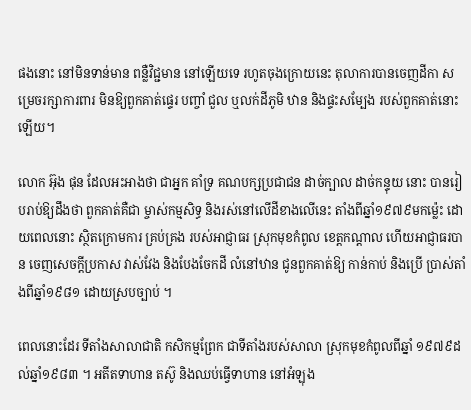ផងនោះ នៅមិនទាន់មាន ពន្លឺវិជ្ជមាន នៅឡើយទេ រហូតចុងក្រោយនេះ តុលាការបានចេញដីកា សម្រេចរក្សាការពារ មិនឱ្យពួកគាត់ផ្ទេរ បញ្ចាំ ជួល ឬលក់ដីភូមិ ឋាន និងផ្ទះសម្បែង របស់ពួកគាត់នោះឡើយ។

លោក អ៊ុង ផុន ដែលអះអាងថា ជាអ្នក គាំទ្រ គណបក្សប្រជាជន ដាច់ក្បាល ដាច់កន្ទុយ នោះ បានរៀបរាប់ឱ្យដឹងថា ពួកគាត់គឺជា ម្ចាស់កម្មសិទ្ធ និងរស់នៅលើដីខាងលើនេះ តាំងពីឆ្នាំ១៩៧៩មកម្ល៉េះ ដោយពេលនោះ ស្ថិតក្រោមការ គ្រប់គ្រង របស់អាជ្ញាធរ ស្រុកមុខកំពូល ខេត្ដកណ្ដាល ហើយអាជ្ញាធរបាន ចេញសេចក្ដីប្រកាស វាស់វែង និងបែងចែកដី លំនៅឋាន ជូនពួកគាត់ឱ្យ កាន់កាប់ និងប្រើ ប្រាស់តាំងពីឆ្នាំ១៩៨១ ដោយស្របច្បាប់ ។

ពេលនោះដែរ ទីតាំងសាលាជាតិ កសិកម្មព្រែក ជាទីតាំងរបស់សាលា ស្រុកមុខកំពូលពីឆ្នាំ ១៩៧៩ដល់ឆ្នាំ១៩៨៣ ។ អតីតទាហាន តស៊ូ និងឈប់ធ្វើទាហាន នៅអំឡុង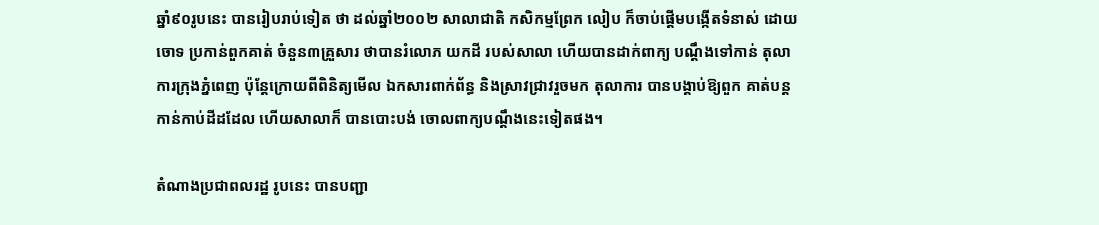ឆ្នាំ៩០រូបនេះ បានរៀបរាប់ទៀត ថា ដល់ឆ្នាំ២០០២ សាលាជាតិ កសិកម្មព្រែក លៀប ក៏ចាប់ផ្ដើមបង្កើតទំនាស់ ដោយចោទ ប្រកាន់ពួកគាត់ ចំនួន៣គ្រួសារ ថាបានរំលោភ យកដី របស់សាលា ហើយបានដាក់ពាក្យ បណ្ដឹងទៅកាន់ តុលាការក្រុងភ្នំពេញ ប៉ុន្ដែក្រោយពីពិនិត្យមើល ឯកសារពាក់ព័ន្ធ និងស្រាវជ្រាវរួចមក តុលាការ បានបង្គាប់ឱ្យពួក គាត់បន្ដកាន់កាប់ដីដដែល ហើយសាលាក៏ បានបោះបង់ ចោលពាក្យបណ្ដឹងនេះទៀតផង។

តំណាងប្រជាពលរដ្ឋ រូបនេះ បានបញ្ជា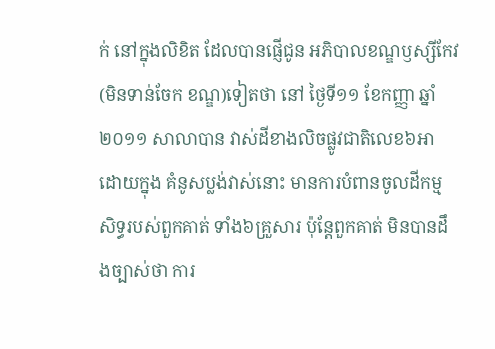ក់ នៅក្នុងលិខិត ដែលបានផ្ញើជូន អភិបាលខណ្ឌឫស្សីកែវ (មិនទាន់ចែក ខណ្ឌ)ទៀតថា នៅ ថ្ងៃទី១១ ខែកញ្ញា ឆ្នាំ២០១១ សាលាបាន វាស់ដីខាងលិចផ្លូវជាតិលេខ៦អា ដោយក្នុង គំនូសប្លង់វាស់នោះ មានការបំពានចូលដីកម្ម សិទ្ធរបស់ពួកគាត់ ទាំង៦គ្រួសារ ប៉ុន្ដែពួកគាត់ មិនបានដឹងច្បាស់ថា ការ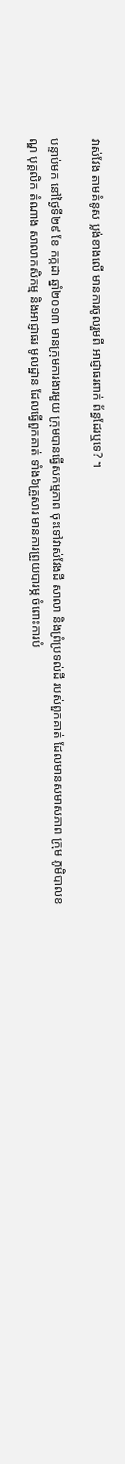វាស់វែង តាមគំនូស ប្លង់ខាងលើ មានការចូលរួមពី អាជ្ញាធរពាក់ ព័ន្ធដែរឬទេ? ។

បន្ទាប់មក នៅថ្ងៃទី២៩ ខែ កក្កដា ឆ្នាំ២០១៣ មានក្រុមការងារមួយ ក្រុមបានធ្វើសកម្មភាព ចុះទៅវាស់វែងដី សាលា និងព្រំប្រទល់ដី របស់ពួកគាត់ ដែលមានសមាសភាព ក្រុម ភូមិបាលខណ្ឌ បុគ្គលិក តំណាង សាលាកសិកម្ម និងអាជ្ញាធរ មូលដ្ឋាន ដែលធ្វើពួកគាត់ ទាំង៦គ្រួសារ មានការព្រួយបារម្ភ ចំពោះការបំ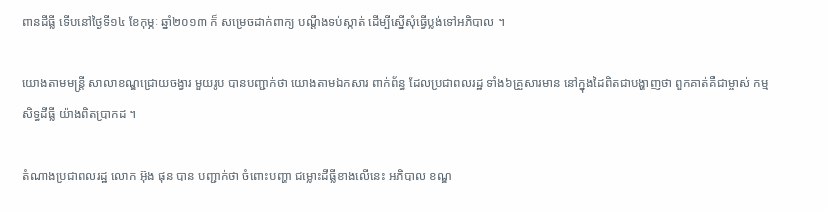ពានដីធ្លី ទើបនៅថ្ងៃទី១៤ ខែកុម្ភៈ ឆ្នាំ២០១៣ ក៏ សម្រេចដាក់ពាក្យ បណ្ដឹងទប់ស្កាត់ ដើម្បីស្នើសុំធ្វើប្លង់ទៅអភិបាល ។

យោងតាមមន្ដ្រី សាលាខណ្ឌជ្រោយចង្វារ មួយរូប បានបញ្ជាក់ថា យោងតាមឯកសារ ពាក់ព័ន្ធ ដែលប្រជាពលរដ្ឋ ទាំង៦គ្រួសារមាន នៅក្នុងដៃពិតជាបង្ហាញថា ពួកគាត់គឺជាម្ចាស់ កម្មសិទ្ធដីធ្លី យ៉ាងពិតប្រាកដ ។

តំណាងប្រជាពលរដ្ឋ លោក អ៊ុង ផុន បាន បញ្ជាក់ថា ចំពោះបញ្ហា ជម្លោះដីធ្លីខាងលើនេះ អភិបាល ខណ្ឌ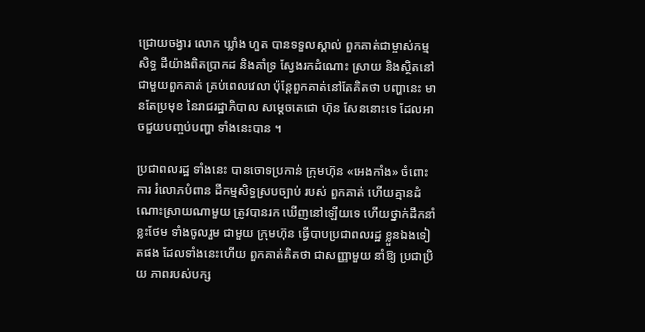ជ្រោយចង្វារ លោក ឃ្លាំង ហួត បានទទួលស្គាល់ ពួកគាត់ជាម្ចាស់កម្មសិទ្ធ ដីយ៉ាងពិតប្រាកដ និងគាំទ្រ ស្វែងរកដំណោះ ស្រាយ និងស្ថិតនៅជាមួយពួកគាត់ គ្រប់ពេលវេលា ប៉ុន្ដែពួកគាត់នៅតែគិតថា បញ្ហានេះ មានតែប្រមុខ នៃរាជរដ្ឋាភិបាល សម្ដេចតេជោ ហ៊ុន សែននោះទេ ដែលអាចជួយបញ្ចប់បញ្ហា ទាំងនេះបាន ។

ប្រជាពលរដ្ឋ ទាំងនេះ បានចោទប្រកាន់ ក្រុមហ៊ុន «អេងកាំង» ចំពោះការ រំលោភបំពាន ដីកម្មសិទ្ធស្របច្បាប់ របស់ ពួកគាត់ ហើយគ្មានដំណោះស្រាយណាមួយ ត្រូវបានរក ឃើញនៅឡើយទេ ហើយថ្នាក់ដឹកនាំខ្លះថែម ទាំងចូលរួម ជាមួយ ក្រុមហ៊ុន ធ្វើបាបប្រជាពលរដ្ឋ ខ្លួនឯងទៀតផង ដែលទាំងនេះហើយ ពួកគាត់គិតថា ជាសញ្ញាមួយ នាំឱ្យ ប្រជាប្រិយ ភាពរបស់បក្ស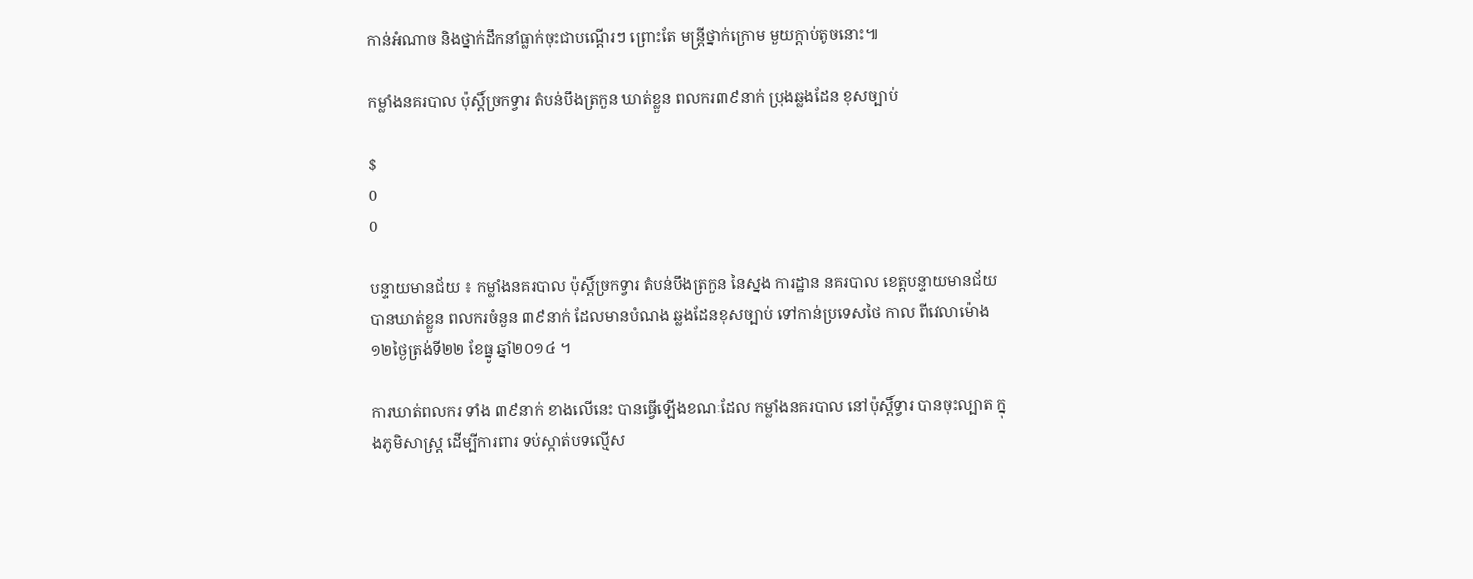កាន់អំណាច និងថ្នាក់ដឹកនាំធ្លាក់ចុះជាបណ្ដើរៗ ព្រោះតែ មន្ដ្រីថ្នាក់ក្រោម មួយក្ដាប់តូចនោះ៕

កម្លាំងនគរបាល ប៉ុស្តិ៍ច្រកទ្វារ តំបន់បឹងត្រកួន ឃាត់ខ្លួន ពលករ៣៩នាក់ ប្រុងឆ្លងដែន ខុសច្បាប់

$
0
0

បន្ទាយមានជ័យ ៖ កម្លាំងនគរបាល ប៉ុស្តិ៍ច្រកទ្វារ តំបន់បឹងត្រកួន នៃស្នង ការដ្ឋាន នគរបាល ខេត្តបន្ទាយមានជ័យ បានឃាត់ខ្លួន ពលករចំនួន ៣៩នាក់ ដែលមានបំណង ឆ្លងដែនខុសច្បាប់ ទៅកាន់ប្រទេសថៃ កាល ពីវេលាម៉ោង១២ថ្ងៃត្រង់ទី២២ ខែធ្នូ ឆ្នាំ២០១៤ ។

ការឃាត់ពលករ ទាំង ៣៩នាក់ ខាងលើនេះ បានធ្វើឡើងខណៈដែល កម្លាំងនគរបាល នៅប៉ុស្តិ៍ទ្វារ បានចុះល្បាត ក្នុងភូមិសាស្រ្ត ដើម្បីការពារ ទប់ស្កាត់បទល្មើស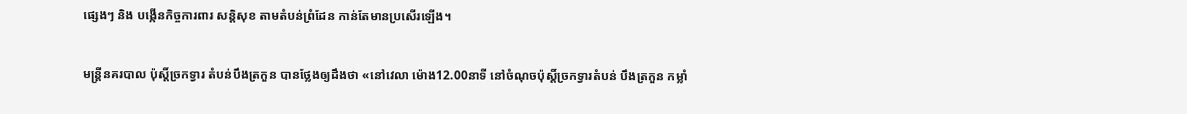ផ្សេងៗ និង បង្កើនកិច្ចការពារ សន្តិសុខ តាមតំបន់ព្រំដែន កាន់តែមានប្រសើរឡើង។

មន្រ្តីនគរបាល ប៉ុស្តិ៍ច្រកទ្វារ តំបន់បឹងត្រកួន បានថ្លែងឲ្យដឹងថា «នៅវេលា ម៉ោង12.00នាទី នៅចំណុចប៉ុស្ដិ៍ច្រកទ្វារតំបន់ បឹងត្រកួន កម្លាំ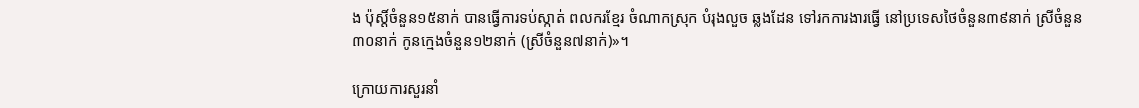ង ប៉ុស្ដិ៍ចំនួន១៥នាក់ បានធ្វើការទប់ស្កាត់ ពលករខ្មែរ ចំណាកស្រុក បំរុងលួច ឆ្លងដែន ទៅរកការងារធ្វើ នៅប្រទេសថៃចំនួន៣៩នាក់ ស្រីចំនួន៣០នាក់ កូនក្មេងចំនួន១២នាក់ (ស្រីចំនួន៧នាក់)»។

ក្រោយការសួរនាំ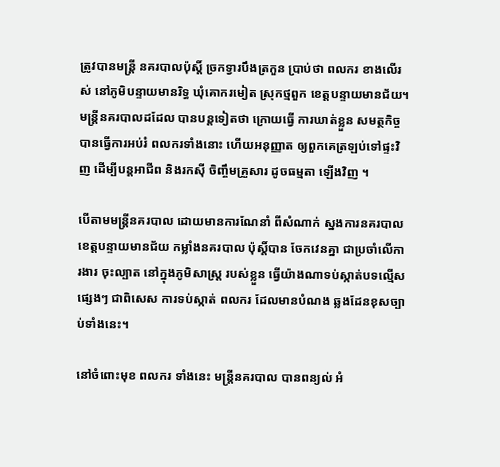ត្រូវបានមន្រ្តី នគរបាលប៉ុស្តិ៍ ច្រកទ្វារបឹងត្រកួន ប្រាប់ថា ពលករ ខាងលើរស់ នៅភូមិបន្ទាយមានរិទ្ធ ឃុំគោករមៀត ស្រុកថ្មពួក ខេត្តបន្ទាយមានជ័យ។ មន្រ្តីនគរបាលដដែល បានបន្តទៀតថា ក្រោយធ្វើ ការឃាត់ខ្លួន សមត្ថកិច្ចបានធ្វើការអប់រំ ពលករទាំងនោះ ហើយអនុញ្ញាត ឲ្យពួកគេត្រឡប់ទៅផ្ទះវិញ ដើម្បីបន្តអាជីព និងរកស៊ី ចិញ្ចឹមគ្រួសារ ដូចធម្មតា ឡើងវិញ ។

បើតាមមន្រ្តីនគរបាល ដោយមានការណែនាំ ពីសំណាក់ ស្នងការនគរបាលខេត្តបន្ទាយមានជ័យ កម្លាំងនគរបាល ប៉ុស្តិ៍បាន ចែកវេនគ្នា ជាប្រចាំលើការងារ ចុះល្បាត នៅក្នុងភូមិសាស្រ្ត របស់ខ្លួន ធ្វើយ៉ាងណាទប់ស្កាត់បទល្មើសផ្សេងៗ ជាពិសេស ការទប់ស្កាត់ ពលករ ដែលមានបំណង ឆ្លងដែនខុសច្បាប់ទាំងនេះ។

នៅចំពោះមុខ ពលករ ទាំងនេះ មន្រ្តីនគរបាល បានពន្យល់ អំ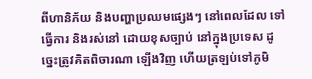ពីហានិភ័យ និងបញ្ហាប្រឈមផ្សេងៗ នៅពេលដែល ទៅធ្វើការ និងរស់នៅ ដោយខុសច្បាប់ នៅក្នុងប្រទេស ដូច្នេះត្រូវគិតពិចារណា ឡើងវិញ ហើយត្រឡប់ទៅភូមិ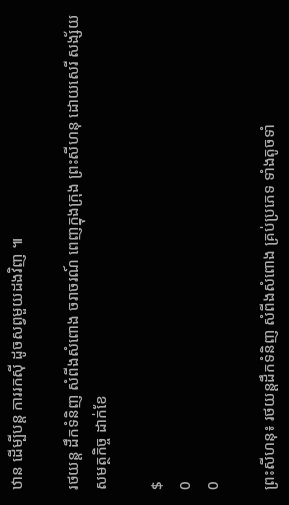ឋាន ដើម្បីបន្ត ការរកស៊ី ដូចសព្វមួយដងវិញ ៕

រថយន្ត ដឹកទំនិញ សំពីងសំពោង ចរាចរណ៍ ពេញក្នុងក្រុង ព្រះសីហនុ ដោយសេរី សង្ស័យសមត្ថកិច្ច ដាក់ខែ

$
0
0

ព្រះសីហនុ៖ រថយន្តដឹកទំនិញ សំពីងសំពោង គ្រប់ប្រភេទ ទាំងតូចទាំ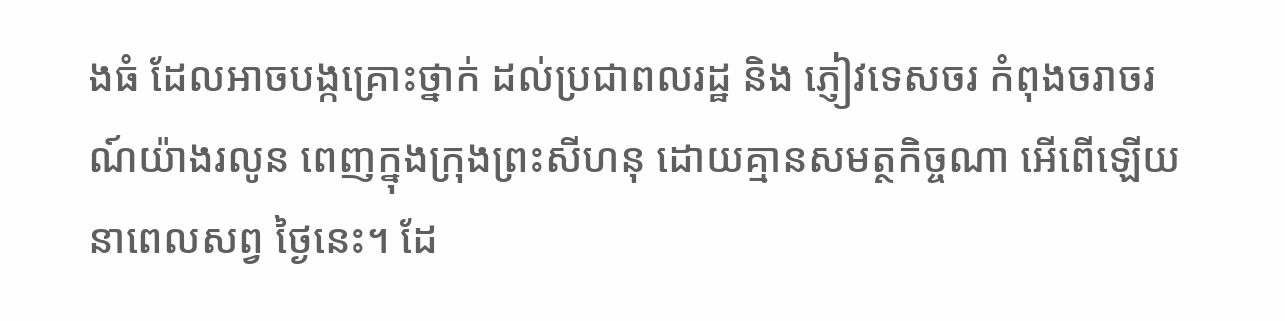ងធំ ដែលអាចបង្កគ្រោះថ្នាក់ ដល់ប្រជាពលរដ្ឋ និង ភ្ញៀវទេសចរ កំពុងចរាចរណ៍យ៉ាងរលូន ពេញក្នុងក្រុងព្រះសីហនុ ដោយគ្មានសមត្ថកិច្ចណា អើពើឡើយនាពេលសព្វ ថ្ងៃនេះ។ ដែ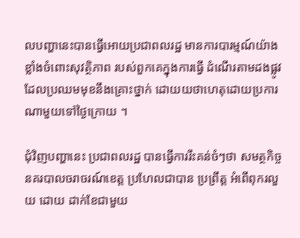លបញ្ហានេះបានធ្វើអោយប្រជាពលរដ្ឋ មានការបារម្មណ៍យ៉ាងខ្លាំងចំពោះសុវត្ថិភាព របស់ពួកគេក្នុងការធ្វើ ដំណើរតាមដងផ្លូវ ដែលប្រឈមមុខនឹងគ្រោះថ្នាក់ ដោយយថាហេតុដោយប្រការ ណាមួយទៅថ្ងៃក្រោយ ។

ជុំវិញបញ្ហានេះ ប្រជាពលរដ្ឋ បានធ្វើការរឹះគន់ចំៗថា សមត្ថកិច្ចនគរបាលចរាចរណ៍ខេត្ត ប្រហែលជាបាន ប្រព្រឹត្ត អំពើពុករលួយ ដោយ ដាក់ខែជាមួយ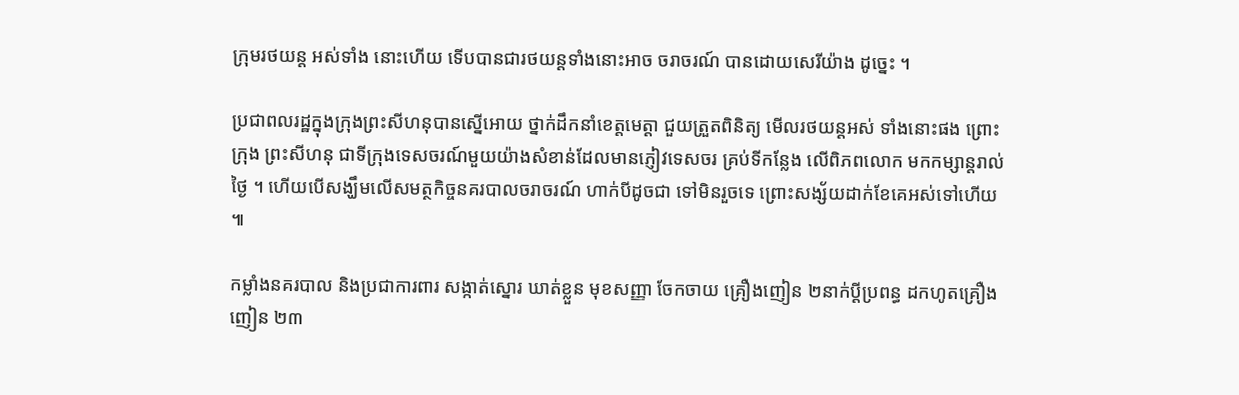ក្រុមរថយន្ត អស់ទាំង នោះហើយ ទើបបានជារថយន្តទាំងនោះអាច ចរាចរណ៍ បានដោយសេរីយ៉ាង ដូច្នេះ ។

ប្រជាពលរដ្ឋក្នុងក្រុងព្រះសីហនុបានស្នើអោយ ថ្នាក់ដឹកនាំខេត្តមេត្តា ជួយត្រួតពិនិត្យ មើលរថយន្តអស់ ទាំងនោះផង ព្រោះក្រុង ព្រះសីហនុ ជាទីក្រុងទេសចរណ៍មួយយ៉ាងសំខាន់ដែលមានភ្ញៀវទេសចរ គ្រប់ទីកន្លែង លើពិភពលោក មកកម្សាន្តរាល់ថ្ងៃ ។ ហើយបើសង្ឃឹមលើសមត្ថកិច្ចនគរបាលចរាចរណ៍ ហាក់បីដូចជា ទៅមិនរួចទេ ព្រោះសង្ស័យដាក់ខែគេអស់ទៅហើយ ៕

កម្លាំងនគរបាល និងប្រជាការពារ សង្កាត់ស្នោរ ឃាត់ខ្លួន មុខសញ្ញា ចែកចាយ គ្រឿងញៀន ២នាក់ប្ដីប្រពន្ធ ដកហូតគ្រឿងញៀន ២៣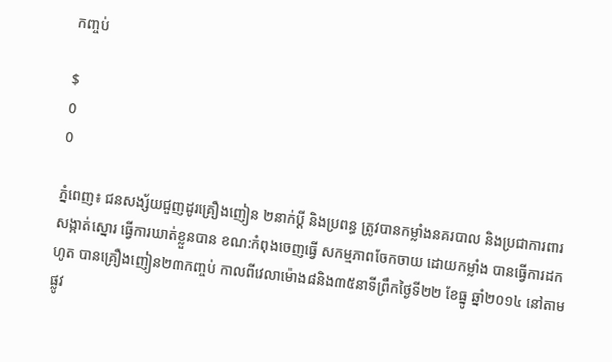កញ្ចប់

$
0
0

ភ្នំពេញ៖ ជនសង្ស័យជួញដូរគ្រឿងញៀន ២នាក់ប្ដី និងប្រពន្ធ ត្រូវបានកម្លាំងនគរបាល និងប្រជាការពារសង្កាត់ស្នោរ ធ្វើការឃាត់ខ្លួនបាន ខណ:កំពុងចេញធ្វើ សកម្មភាពចែកចាយ ដោយកម្លាំង បានធ្វើការដកហូត បានគ្រឿងញៀន២៣កញ្ចប់ កាលពីវេលាម៉ោង៨និង៣៥នាទីព្រឹកថ្ងៃទី២២ ខែធ្នូ ឆ្នាំ២០១៤ នៅតាមផ្លូវ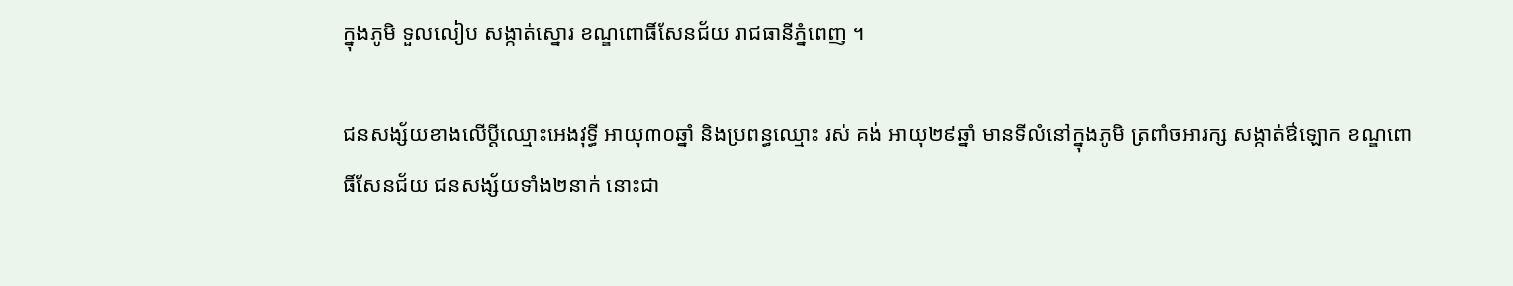ក្នុងភូមិ ទួលលៀប សង្កាត់ស្នោរ ខណ្ឌពោធិ៍សែនជ័យ រាជធានីភ្នំពេញ ។

ជនសង្ស័យខាងលើប្ដីឈ្មោះអេងវុទ្ធី អាយុ៣០ឆ្នាំ និងប្រពន្ធឈ្មោះ រស់ គង់ អាយុ២៩ឆ្នាំ មានទីលំនៅក្នុងភូមិ ត្រពាំចអារក្ស សង្កាត់ឳឡោក ខណ្ឌពោធិ៍សែនជ័យ ជនសង្ស័យទាំង២នាក់ នោះជា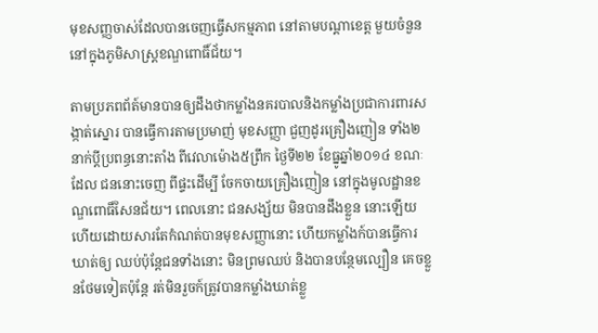មុខសញ្ញចាស់ដែលបានចេញធ្វើសកម្មភាព នៅតាមបណ្ដាខេត្ត មួយចំនួននៅក្នុងភូមិសាស្រ្តខណ្ឌពោធិ៍ជ័យ។

តាមប្រភពព័ត៍មានបានឲ្យដឹងថាកម្លាំងនគរបាលនិងកម្លាំងប្រជាការពារសង្កាត់ស្នោរ បានធ្វើការតាមប្រមាញ់ មុខសញ្ញា ជួញដូរគ្រឿងញៀន ទាំង២នាក់ប្ដីប្រពន្ធនោះតាំង ពីវេលាម៉ោង៥ព្រឹក ថ្ងៃទី២២ ខែធ្នូឆ្នាំ២០១៤ ខណៈដែល ជននោះចេញ ពីផ្ទះដើម្បី ចែកចាយគ្រឿងញៀន នៅក្នុងមូលដ្ឋានខណ្ឌពោធិ៍សែនជ័យ។ ពេលនោះ ជនសង្ស័យ មិនបានដឹងខ្លួន នោះឡើយ ហើយដោយសារតែកំណត់បានមុខសញ្ញានោះ ហើយកម្លាំងក៍បានធ្វើការឃាត់ឲ្យ ឈប់ប៉ុន្តែជនទាំងនោះ មិនព្រមឈប់ និងបានបន្ថែមល្បឿន គេចខ្លួនថែមទៀតប៉ុន្តែ រត់មិនរួចក៍ត្រូវបានកម្លាំងឃាត់ខ្លួ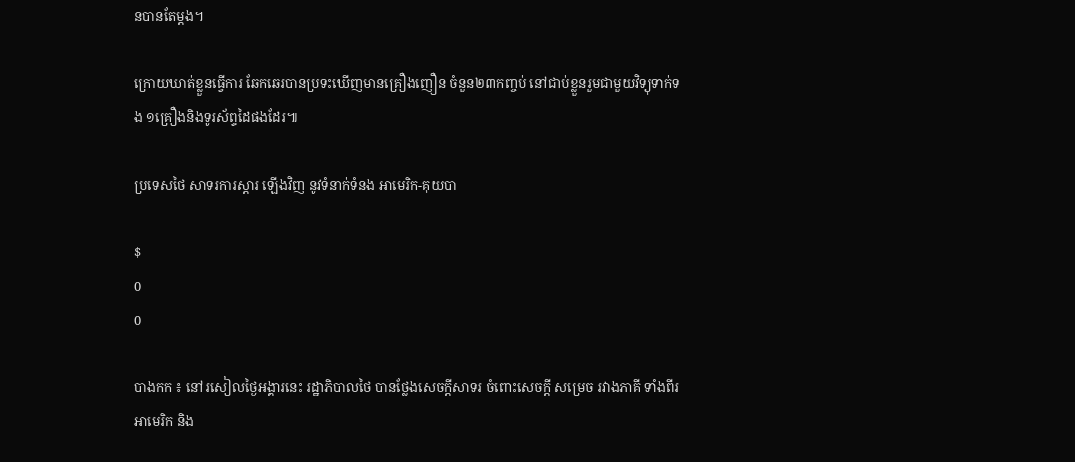នបានតែម្ដង។

ក្រោយឃាត់ខ្លួនធ្វើការ ឆែកឆេរបានប្រទះឃើញមានគ្រឿងញឿន ចំនួន២៣កញ្ចប់ នៅជាប់ខ្លួនរួមជាមួយវិទ្យុទាក់ទង ១គ្រឿងនិងទូរស័ព្ទដៃផងដែរ៕

ប្រទេសថៃ សាទរការស្ដារ ឡើងវិញ នូវទំនាក់ទំនង អាមេរិក-គុយបា

$
0
0

បាងកក ៖ នៅរសៀលថ្ងៃអង្គារនេះ រដ្ឋាភិបាលថៃ បានថ្លែងសេចក្ដីសាទរ ចំពោះសេចក្ដី សម្រេច រវាងភាគី ទាំងពីរ អាមេរិក និង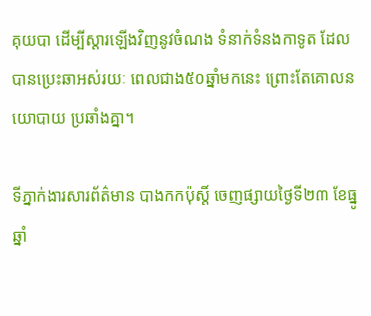គុយបា ដើម្បីស្ដារឡើងវិញនូវចំណង ទំនាក់ទំនងកាទូត ដែល បានប្រេះឆាអស់រយៈ ពេលជាង៥០ឆ្នាំមកនេះ ព្រោះតែគោលនយោបាយ ប្រឆាំងគ្នា។

ទីភ្នាក់ងារសារព័ត៌មាន បាងកកប៉ុស្ដិ៍ ចេញផ្សាយថ្ងៃទី២៣ ខែធ្នូ ឆ្នាំ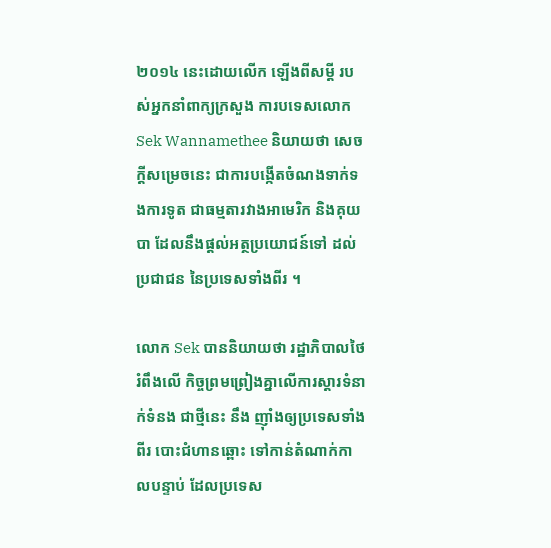២០១៤ នេះដោយលើក ឡើងពីសម្ដី របស់អ្នកនាំពាក្យក្រសួង ការបទេសលោក Sek Wannamethee និយាយថា សេចក្ដីសម្រេចនេះ ជាការបង្កើតចំណងទាក់ទងការទូត ជាធម្មតារវាងអាមេរិក និងគុយបា ដែលនឹងផ្ដល់អត្ថប្រយោជន៍ទៅ ដល់ប្រជាជន នៃប្រទេសទាំងពីរ ។

លោក Sek បាននិយាយថា រដ្ឋាភិបាលថៃរំពឹងលើ កិច្ចព្រមព្រៀងគ្នាលើការស្ដារទំនាក់ទំនង ជាថ្មីនេះ នឹង ញ៉ាំងឲ្យប្រទេសទាំងពីរ បោះជំហានឆ្ពោះ ទៅកាន់តំណាក់កាលបន្ទាប់ ដែលប្រទេស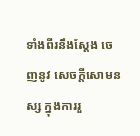ទាំងពីរនឹងស្ដែង ចេញនូវ សេចក្ដីសោមនស្ស ក្នុងការរួ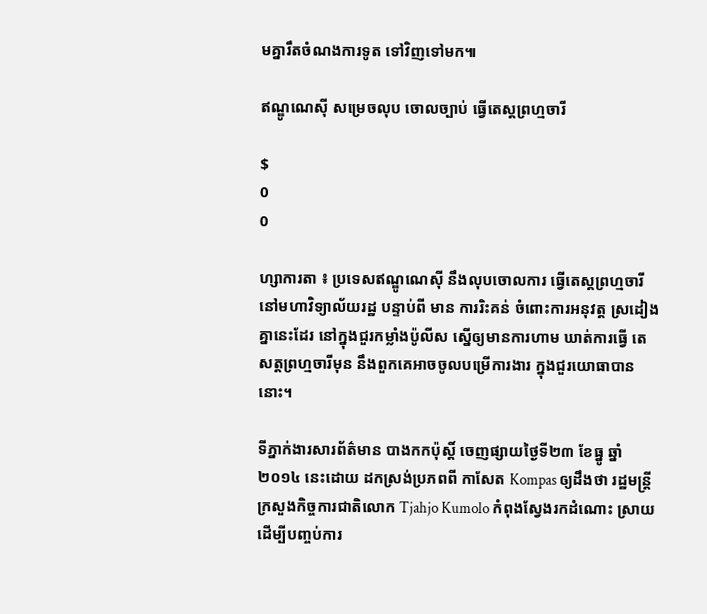មគ្នារឹតចំណងការទូត ទៅវិញទៅមក៕

ឥណ្ឌូណេស៊ី សម្រេចលុប ចោលច្បាប់ ធ្វើតេស្តព្រហ្មចារី

$
0
0

ហ្សាការតា ៖ ប្រទេសឥណ្ឌូណេស៊ី នឹងលុបចោលការ ធ្វើតេស្តព្រហ្មចារី នៅមហាវិទ្យាល័យរដ្ឋ បន្ទាប់ពី មាន ការរិះគន់ ចំពោះការអនុវត្ត ស្រដៀងគ្នានេះដែរ នៅក្នុងជួរកម្លាំងប៉ូលីស ស្នើឲ្យមានការហាម ឃាត់ការធ្វើ តេសត្តព្រហ្មចារីមុន នឹងពួកគេអាចចូលបម្រើការងារ ក្នុងជួរយោធាបាននោះ។

ទីភ្នាក់ងារសារព័ត៌មាន បាងកកប៉ុស្ដិ៍ ចេញផ្សាយថ្ងៃទី២៣ ខែធ្នូ ឆ្នាំ២០១៤ នេះដោយ ដកស្រង់ប្រភពពី កាសែត Kompas ឲ្យដឹងថា រដ្ឋមន្រ្តីក្រសួងកិច្ចការជាតិលោក Tjahjo Kumolo កំពុងស្វែងរកដំណោះ ស្រាយដើម្បីបញ្ចប់ការ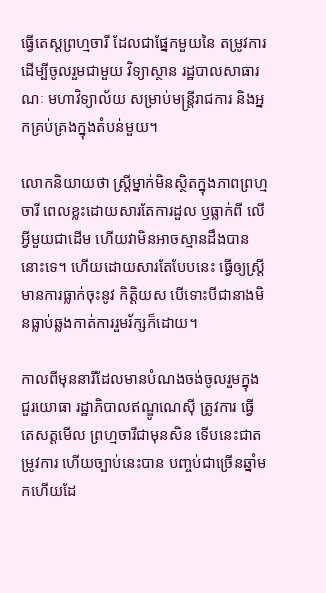ធ្វើតេស្តព្រហ្មចារី ដែលជាផ្នែកមួយនៃ តម្រូវការដើម្បីចូលរួមជាមួយ វិទ្យាស្ថាន រដ្ឋបាលសាធារណៈ មហាវិទ្យាល័យ សម្រាប់មន្ត្រីរាជការ និងអ្នកគ្រប់គ្រងក្នុងតំបន់មួយ។

លោកនិយាយថា ស្រ្តីម្នាក់មិនស្ថិតក្នុងភាពព្រហ្មចារី ពេលខ្លះដោយសារតែការដួល ឫធ្លាក់ពី លើអ្វីមួយជាដើម ហើយវាមិនអាចស្មានដឹងបាននោះទេ។ ហើយដោយសារតែបែបនេះ ធ្វើឲ្យស្រ្តីមានការធ្លាក់ចុះនូវ កិត្តិយស បើទោះបីជានាងមិនធ្លាប់ឆ្លងកាត់ការរួមរ័ក្សក៏ដោយ។

កាលពីមុននារីដែលមានបំណងចង់ចូលរួមក្នុងជួរយោធា រដ្ឋាភិបាលឥណ្ឌូណេស៊ី ត្រូវការ ធ្វើតេសត្តមើល ព្រហ្មចារីជាមុនសិន ទើបនេះជាតម្រូវការ ហើយច្បាប់នេះបាន បញ្ចប់ជាច្រើនឆ្នាំមកហើយដែ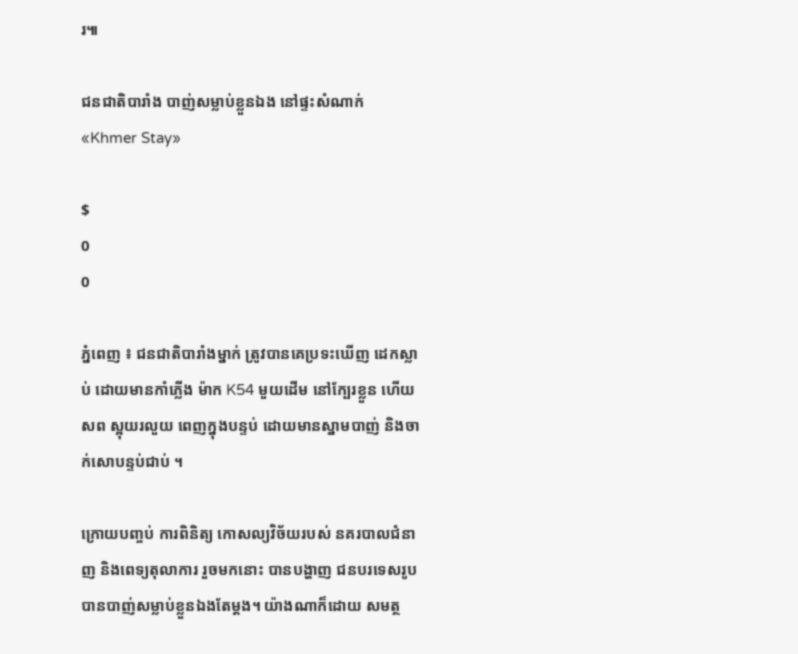រ៕

ជនជាតិបារាំង បាញ់សម្លាប់ខ្លួនឯង នៅផ្ទះសំណាក់ «Khmer Stay»

$
0
0

ភ្នំពេញ ៖ ជនជាតិបារាំងម្នាក់ ត្រូវបានគេប្រទះឃើញ ដេកស្លាប់ ដោយមានកាំភ្លើង ម៉ាក K54 មួយដើម នៅក្បែរខ្លួន ហើយសព ស្អុយរលួយ ពេញក្នុងបន្ទប់ ដោយមានស្នាមបាញ់ និងចាក់សោបន្ទប់ជាប់ ។

ក្រោយបញ្ចប់ ការពិនិត្យ កោសល្យវិច័យរបស់ នគរបាលជំនាញ និងពេទ្យតុលាការ រួចមកនោះ បានបង្ហាញ ជនបរទេសរូប បានបាញ់សម្លាប់ខ្លួនឯងតែម្តង។ យ៉ាងណាក៏ដោយ សមត្ថ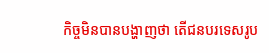កិច្ចមិនបានបង្ហាញថា តើជនបរទេសរូប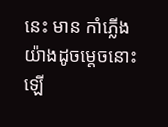នេះ មាន កាំភ្លើងយ៉ាងដូចម្តេចនោះឡើ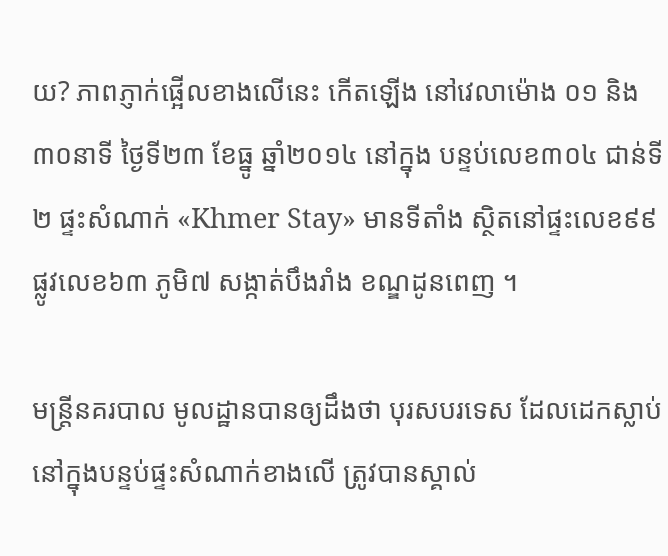យ? ភាពភ្ញាក់ផ្អើលខាងលើនេះ កើតឡើង នៅវេលាម៉ោង ០១ និង៣០នាទី ថ្ងៃទី២៣ ខែធ្នូ ឆ្នាំ២០១៤ នៅក្នុង បន្ទប់លេខ៣០៤ ជាន់ទី២ ផ្ទះសំណាក់ «Khmer Stay» មានទីតាំង ស្ថិតនៅផ្ទះលេខ៩៩ ផ្លូវលេខ៦៣ ភូមិ៧ សង្កាត់បឹងរាំង ខណ្ឌដូនពេញ ។

មន្រ្តីនគរបាល មូលដ្ឋានបានឲ្យដឹងថា បុរសបរទេស ដែលដេកស្លាប់ នៅក្នុងបន្ទប់ផ្ទះសំណាក់ខាងលើ ត្រូវបានស្គាល់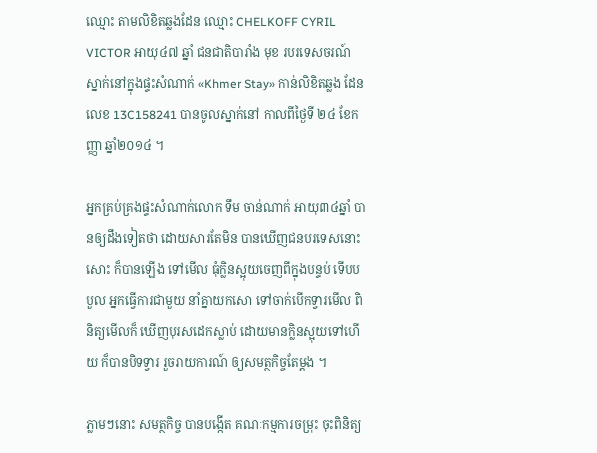ឈ្មោះ តាមលិខិតឆ្លងដែន ឈ្មោះ CHELKOFF CYRIL VICTOR អាយុ៤៧ ឆ្នាំ ជនជាតិបារាំង មុខ របរទេសចរណ៍ ស្នាក់នៅក្នុងផ្ទះសំណាក់ «Khmer Stay» កាន់លិខិតឆ្លង ដែនលេខ 13C158241 បានចូលស្នាក់នៅ កាលពីថ្ងៃទី ២៤ ខែកញ្ញា ឆ្នាំ២០១៤ ។

អ្នកគ្រប់គ្រងផ្ទះសំណាក់លោក ទឹម ចាន់ណាក់ អាយុ៣៤ឆ្នាំ បានឲ្យដឹងទៀតថា ដោយសារតែមិន បានឃើញជនបរទេសនោះសោះ ក៏បានឡើង ទៅមើល ធុំក្លិនស្អុយចេញពីក្នុងបន្ទប់ ទើបបបួល អ្នកធ្វើការជាមួយ នាំគ្នាយកសោ ទៅចាក់បើកទ្វារមើល ពិនិត្យមើលក៏ ឃើញបុរសដេកស្លាប់ ដោយមានក្លិនស្អុយទៅហើយ ក៏បានបិទទ្វារ រួចរាយការណ៍ ឲ្យសមត្ថកិច្ចតែម្តង ។

ភ្លាមៗនោះ សមត្ថកិច្ច បានបង្កើត គណៈកម្មការចម្រុះ ចុះពិនិត្យ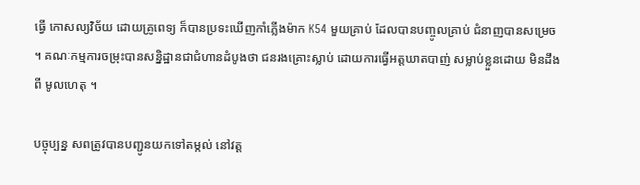ធ្វើ កោសល្យវិច័យ ដោយគ្រូពេទ្យ ក៏បានប្រទះឃើញកាំភ្លើងម៉ាក K54 មួយគ្រាប់ ដែលបានបញ្ចូលគ្រាប់ ជំនាញបានសម្រេច ។ គណៈកម្មការចម្រុះបានសន្និដ្ឋានជាជំហានដំបូងថា ជនរងគ្រោះស្លាប់ ដោយការធ្វើអត្តឃាតបាញ់ សម្លាប់ខ្លួនដោយ មិនដឹងពី មូលហេតុ ។

បច្ចុប្បន្ន សពត្រូវបានបញ្ជូនយកទៅតម្កល់ នៅវត្ត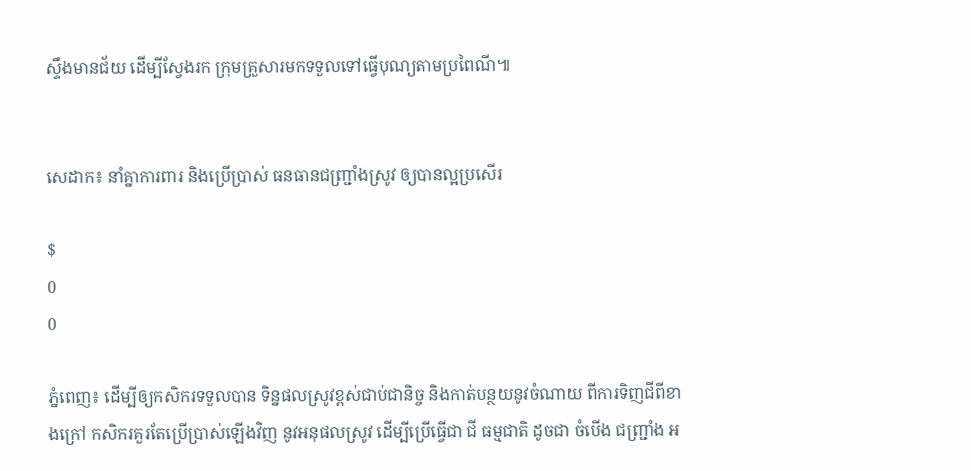ស្ទឹងមានជ័យ ដើម្បីស្វែងរក ក្រុមគ្រួសារមកទទួលទៅធ្វើបុណ្យតាមប្រពៃណី៕


សេដាក៖ នាំគ្នាការពារ និងប្រើប្រាស់ ធនធានជញ្ជ្រាំងស្រូវ ឲ្យបានល្អប្រសើរ

$
0
0

ភ្នំពេញ៖ ដើម្បីឲ្យកសិករទទួលបាន ទិន្នផលស្រូវខ្ពស់ជាប់ជានិច្ច និងកាត់បន្ថយនូវចំណាយ ពីការទិញជីពីខាងក្រៅ កសិករគួរតែប្រើប្រាស់ឡើងវិញ នូវអនុផលស្រូវ ដើម្បីប្រើធ្វើជា ជី ធម្មជាតិ ដូចជា ចំបើង ជញ្រ្ជាំង អ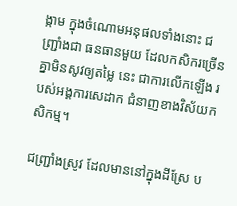ង្កាម ក្នុងចំណោមអនុផលទាំងនោះ ជញ្រ្ជាំងជា ធនធានមួយ ដែលកសិករច្រើនគ្នាមិនសូវឲ្យតម្លៃ នេះ ជាការលើកឡើង របស់អង្គការសេដាក ជំនាញខាងវិស័យកសិកម្ម។

ជញ្ជ្រាំងស្រូវ ដែលមាននៅក្នុងដីស្រែ ប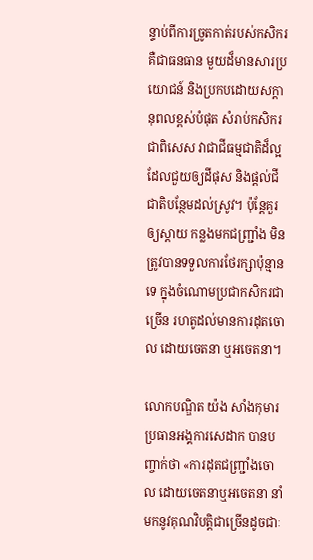ន្ទាប់ពីការច្រូតកាត់របស់កសិករ គឺជាធនធាន មួយដ៏មានសារប្រយោជន៍ និងប្រកបដោយសក្តានុពលខ្ពស់បំផុត សំរាប់កសិករ ជាពិសេស វាជាជីធម្មជាតិដ៏ល្អ ដែលជួយឲ្យដីផុស និងផ្តល់ជីជាតិបន្ថែមដល់ស្រូវ។ ប៉ុន្តែគួរឲ្យស្តាយ កន្លងមកជញ្ជ្រាំង មិនត្រូវបានទទួលការថែរក្សាប៉ុន្មានទេ ក្នុងចំណោមប្រជាកសិករជាច្រើន រហតូដល់មានការដុតចោល ដោយចេតនា ឬអចេតនា។

លោកបណ្ឌិត យ៉ង សាំងកុមារ ប្រធានអង្គការសេដាក បានបញ្ចាក់ថា «ការដុតជញ្ជ្រាំងចោល ដោយចេតនាឬអចេតនា នាំមកនូវគុណវិបត្តិជាច្រើនដូចជាៈ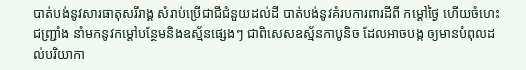បាត់បង់នូវសារធាតុសរីរាង្គ សំរាប់ប្រើជាជីជំនួយដល់ដី បាត់បង់នូវគំរបការពារដីពី កម្តៅថ្ងៃ ហើយចំហេះជញ្ជ្រាំង នាំមកនូវកម្តៅបន្ថែមនិងឧស្ម័នផ្សេងៗ ជាពិសេសឧស្ម័នកាបូនិច ដែលអាចបង្ក ឲ្យមានបំពុលដល់បរិយាកា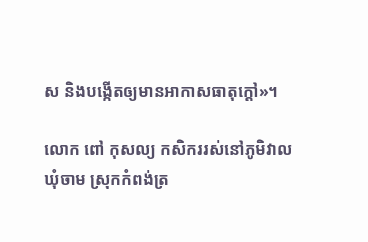ស និងបង្កើតឲ្យមានអាកាសធាតុក្តៅ»។

លោក ពៅ កុសល្យ កសិកររស់នៅភូមិវាល ឃុំចាម ស្រុកកំពង់ត្រ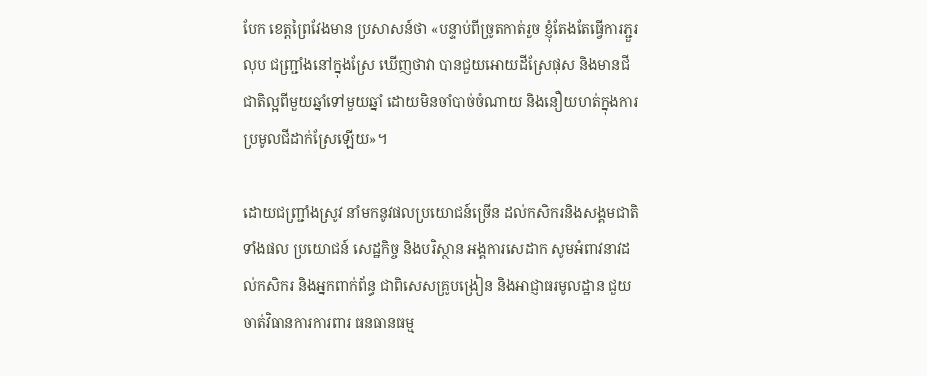បែក ខេត្តព្រៃវែងមាន ប្រសាសន៍ថា «បន្ទាប់ពីច្រូតកាត់រួច ខ្ញុំតែងតែធ្វើការភ្ជួរលុប ជញ្រ្ជាំងនៅក្នុងស្រែ ឃើញថាវា បានជួយអោយដីស្រែផុស និងមានជីជាតិល្អពីមួយឆ្នាំទៅមួយឆ្នាំ ដោយមិនចាំបាច់ចំណាយ និងនឿយហត់ក្នុងការប្រមូលជីដាក់ស្រែឡើយ»។

ដោយជញ្ជ្រាំងស្រូវ នាំមកនូវផលប្រយោជន៍ច្រើន ដល់កសិករនិងសង្គមជាតិ ទាំងផល ប្រយោជន៍ សេដ្ឋកិច្ច និងបរិស្ថាន អង្គការសេដាក សូមអំពាវនាវដល់កសិករ និងអ្នកពាក់ព័ន្ធ ជាពិសេសគ្រូបង្រៀន និងអាជ្ញាធរមូលដ្ឋាន ជួយចាត់វិធានការការពារ ធនធានធម្ម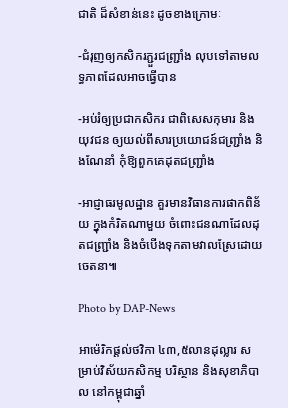ជាតិ ដ៏សំខាន់នេះ ដូចខាងក្រោមៈ

-ជំរុញឲ្យកសិករភ្ជួរជញ្ជ្រាំង លុបទៅតាមលទ្ធភាពដែលអាចធ្វើបាន

-អប់រំឲ្យប្រជាកសិករ ជាពិសេសកុមារ និងយុវជន ឲ្យយល់ពីសារប្រយោជន៍ជញ្ជ្រាំង និងណែនាំ កុំឱ្យពួកគេដុតជញ្ជ្រាំង

-អាជ្ញាធរមូលដ្ឋាន គួរមានវិធានការផាកពិន័យ ក្នុងកំរិតណាមួយ ចំពោះជនណាដែលដុតជញ្ជ្រាំង និងចំបើងទុកតាមវាលស្រែដោយចេតនា៕

Photo by DAP-News

អាម៉េរិកផ្តល់ថវិកា ៤៣,៥លានដុល្លារ សម្រាប់វិស័យកសិកម្ម បរិស្ថាន និងសុខាភិបាល នៅកម្ពុជាឆ្នាំ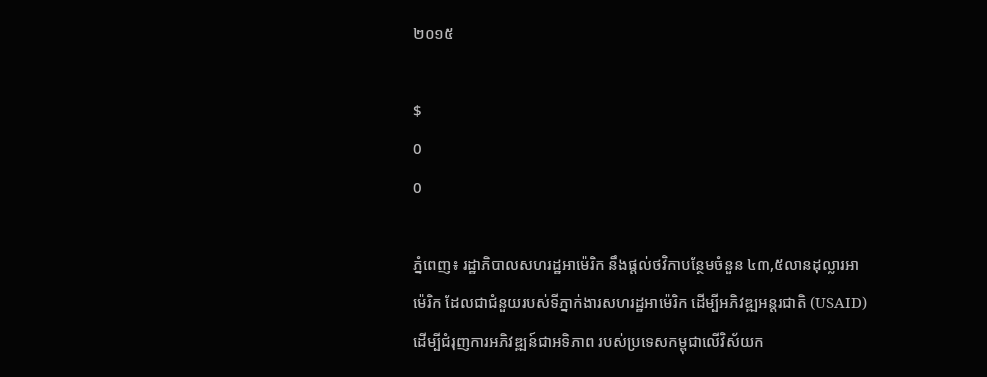២០១៥

$
0
0

ភ្នំពេញ៖ រដ្ឋាភិបាលសហរដ្ឋអាម៉េរិក នឹងផ្តល់ថវិកាបន្ថែមចំនួន ៤៣,៥លានដុល្លារអាម៉េរិក ដែលជាជំនួយរបស់ទីភ្នាក់ងារសហរដ្ឋអាម៉េរិក ដើម្បីអភិវឌ្ឍអន្តរជាតិ (USAID) ដើម្បីជំរុញការអភិវឌ្ឍន៍ជាអទិភាព របស់ប្រទេសកម្ពុជាលើវិស័យក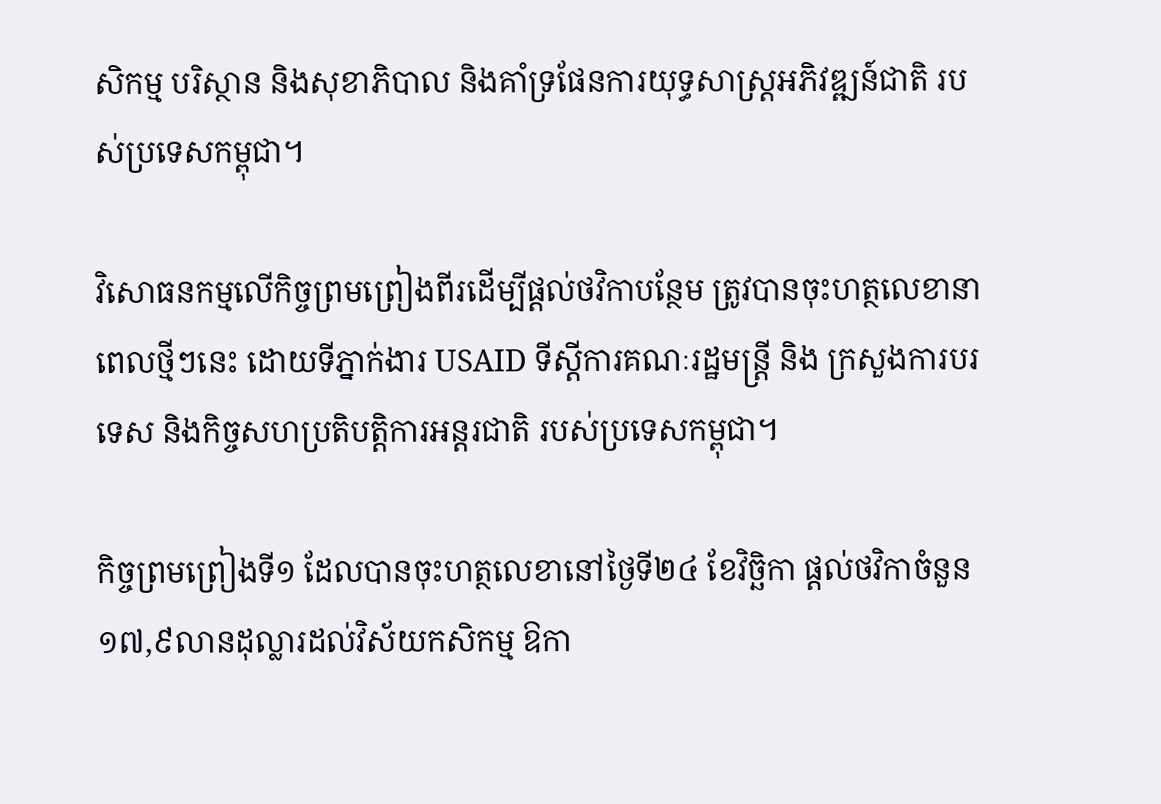សិកម្ម បរិស្ថាន និងសុខាភិបាល និងគាំទ្រផែនការយុទ្ធសាស្ត្រអភិវឌ្ឍន៍ជាតិ របស់ប្រទេសកម្ពុជា។

វិសោធនកម្មលើកិច្ចព្រមព្រៀងពីរដើម្បីផ្តល់ថវិកាបន្ថែម ត្រូវបានចុះហត្ថលេខានាពេលថ្មីៗនេះ ដោយទីភ្នាក់ងារ USAID ទីស្តីការគណៈរដ្ឋមន្ត្រី និង ក្រសួងការបរទេស និងកិច្ចសហប្រតិបត្តិការអន្តរជាតិ របស់ប្រទេសកម្ពុជា។

កិច្ចព្រមព្រៀងទី១ ដែលបានចុះហត្ថលេខានៅថ្ងៃទី២៤ ខែវិចិ្ឆកា ផ្តល់ថវិកាចំនួន ១៧,៩លានដុល្លារដល់វិស័យកសិកម្ម ឱកា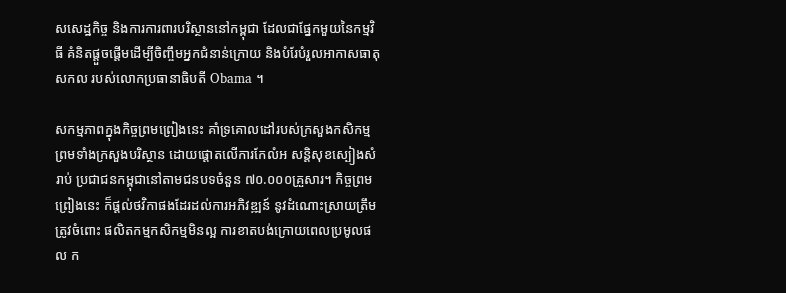សសេដ្ឋកិច្ច និងការការពារបរិស្ថាននៅកម្ពុជា ដែលជាផ្នែកមួយនៃកម្មវិធី គំនិតផ្តួចផ្តើមដើម្បីចិញ្ចឹមអ្នកជំនាន់ក្រោយ និងបំរែបំរួលអាកាសធាតុសកល របស់លោកប្រធានាធិបតី Obama ។

សកម្មភាពក្នុងកិច្ចព្រមព្រៀងនេះ គាំទ្រគោលដៅរបស់ក្រសួងកសិកម្ម ព្រមទាំងក្រសួងបរិស្ថាន ដោយផ្តោតលើការកែលំអ សន្តិសុខស្បៀងសំរាប់ ប្រជាជនកម្ពុជានៅតាមជនបទចំនួន ៧០.០០០គ្រួសារ។ កិច្ចព្រមព្រៀងនេះ ក៏ផ្តល់ថវិកាផងដែរដល់ការអភិវឌ្ឍន៍ នូវដំណោះស្រាយត្រឹមត្រូវចំពោះ ផលិតកម្មកសិកម្មមិនល្អ ការខាតបង់ក្រោយពេលប្រមូលផល ក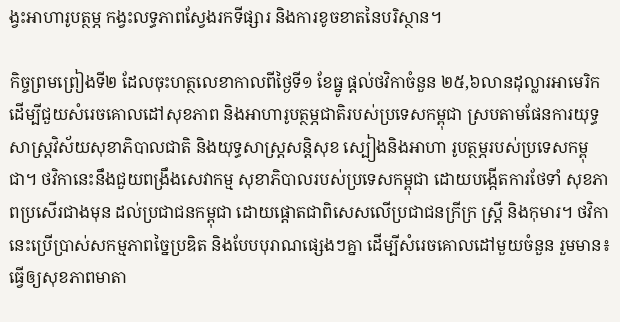ង្វះអាហារូបត្ថម្ភ កង្វះលទ្ធភាពស្វែងរកទីផ្សារ និងការខូចខាតនៃបរិស្ថាន។

កិច្ចព្រមព្រៀងទី២ ដែលចុះហត្ថលេខាកាលពីថ្ងៃទី១ ខែធ្នូ ផ្តល់ថវិកាចំនួន ២៥,៦លានដុល្លារអាមេរិក ដើម្បីជួយសំរេចគោលដៅសុខភាព និងអាហារូបត្ថម្ភជាតិរបស់ប្រទេសកម្ពុជា ស្របតាមផែនការយុទ្ធសាស្ត្រវិស័យសុខាភិបាលជាតិ និងយុទ្ធសាស្ត្រសន្តិសុខ ស្បៀងនិងអាហា រូបត្ថម្ភរបស់ប្រទេសកម្ពុជា។ ថវិកានេះនឹងជួយពង្រឹងសេវាកម្ម សុខាភិបាលរបស់ប្រទេសកម្ពុជា ដោយបង្កើតការថែទាំ សុខភាពប្រសើរជាងមុន ដល់ប្រជាជនកម្ពុជា ដោយផ្តោតជាពិសេសលើប្រជាជនក្រីក្រ ស្ត្រី និងកុមារ។ ថវិកានេះប្រើប្រាស់សកម្មភាពច្នៃប្រឌិត និងបែបបុរាណផ្សេងៗគ្នា ដើម្បីសំរេចគោលដៅមួយចំនួន រួមមាន៖ ធ្វើឲ្យសុខភាពមាតា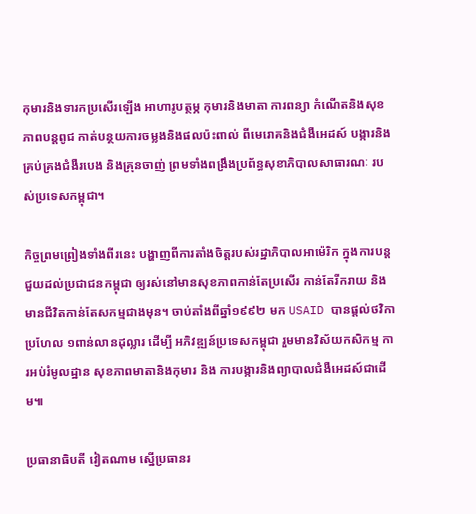កុមារនិងទារកប្រសើរឡើង អាហារូបត្ថម្ភ កុមារនិងមាតា ការពន្យា កំណើតនិងសុខភាពបន្តពូជ កាត់បន្ថយការចម្លងនិងផលប៉ះពាល់ ពីមេរោគនិងជំងឺអេដស៍ បង្ការនិងគ្រប់គ្រងជំងឺរបេង និងគ្រុនចាញ់ ព្រមទាំងពង្រឹងប្រព័ន្ធសុខាភិបាលសាធារណៈ របស់ប្រទេសកម្ពុជា។

កិច្ចព្រមព្រៀងទាំងពីរនេះ បង្ហាញពីការតាំងចិត្តរបស់រដ្ឋាភិបាលអាម៉េរិក ក្នុងការបន្តជួយដល់ប្រជាជនកម្ពុជា ឲ្យរស់នៅមានសុខភាពកាន់តែប្រសើរ កាន់តែរីករាយ និងមានជីវិតកាន់តែសកម្មជាងមុន។ ចាប់តាំងពីឆ្នាំ១៩៩២ មក USAID បានផ្តល់ថវិកាប្រហែល ១ពាន់លានដុល្លារ ដើម្បី អភិវឌ្ឍន៍ប្រទេសកម្ពុជា រួមមានវិស័យកសិកម្ម ការអប់រំមូលដ្ឋាន សុខភាពមាតានិងកុមារ និង ការបង្ការនិងព្យាបាលជំងឺអេដស៍ជាដើម៕

ប្រធានាធិបតី វៀតណាម ស្នើប្រធានរ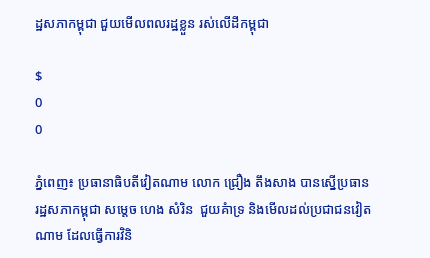ដ្ឋសភាកម្ពុជា ជួយមើលពលរដ្ឋខ្លួន រស់លើដីកម្ពុជា

$
0
0

ភ្នំពេញ៖ ប្រធានាធិបតីវៀតណាម លោក ជ្រឿង តឹងសាង បានស្នើប្រធានរដ្ឋសភាកម្ពុជា សម្តេច ហេង សំរិន  ជួយគំាទ្រ និងមើលដល់ប្រជាជនវៀតណាម ដែលធ្វើការវិនិ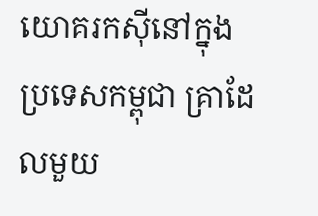យោគរកស៊ីនៅក្នុងប្រទេសកម្ពុជា គ្រាដែលមួយ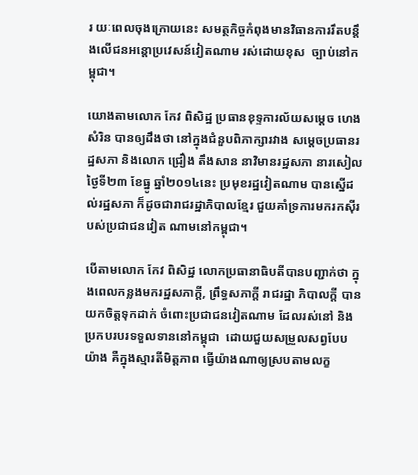រ យៈពេលចុងក្រោយនេះ សមត្ថកិច្ចកំពុងមានវិធានការរឹតបន្តឹងលើជនអន្តោប្រវេសន៍វៀតណាម រស់ដោយខុស  ច្បាប់នៅកម្ពុជា។

យោងតាមលោក កែវ ពិសិដ្ឋ ប្រធានខុទ្ទការល័យសម្តេច ហេង សំរិន បានឲ្យដឹងថា នៅក្នុងជំនួបពិភាក្សារវាង សម្តេចប្រធានរដ្ឋសភា និងលោក ជ្រឿង តឹងសាន នាវិមានរដ្ឋសភា នារសៀលថ្ងៃទី២៣ ខែធ្នូ ឆ្នាំ២០១៤នេះ ប្រមុខរដ្ឋវៀតណាម បានស្នើដល់រដ្ឋសភា ក៏ដូចជារាជរដ្ឋាភិបាលខ្មែរ ជួយគាំទ្រការមករកស៊ីរបស់ប្រជាជនវៀត ណាមនៅកម្ពុជា។

បើតាមលោក កែវ ពិសិដ្ឋ លោកប្រធានាធិបតីបានបញ្ជាក់ថា ក្នុងពេលកន្លងមករដ្ឋសភាក្តី, ព្រឹទ្ធសភាក្តី រាជរដ្ឋា ភិបាលក្តី បានយកចិត្តទុកដាក់ ចំពោះប្រជាជនវៀតណាម ដែលរស់នៅ និងប្រកបរបរទទួលទាននៅកម្ពុជា  ដោយជួយសម្រួលសព្វបែបយ៉ាង គឺក្នុងស្មារតីមិត្តភាព ធ្វើយ៉ាងណាឲ្យស្របតាមលក្ខ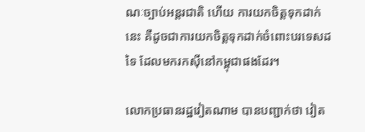ណៈច្បាប់អន្តរជាតិ ហើយ ការយកចិត្តទុកដាក់នេះ គឺដូចជាការយកចិត្តទុកដាក់ចំពោះបរទេសដទៃ ដែលមករកស៊ីនៅកម្ពុជាផងដែរ។

លោកប្រធានរដ្ឋវៀតណាម បានបញ្ជាក់ថា វៀត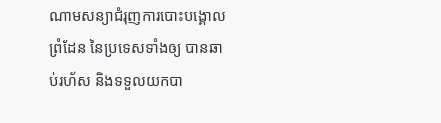ណាមសន្យាជំរុញការបោះបង្គោលព្រំដែន នៃប្រទេសទាំងឲ្យ បានឆាប់រហ័ស និងទទួលយកបា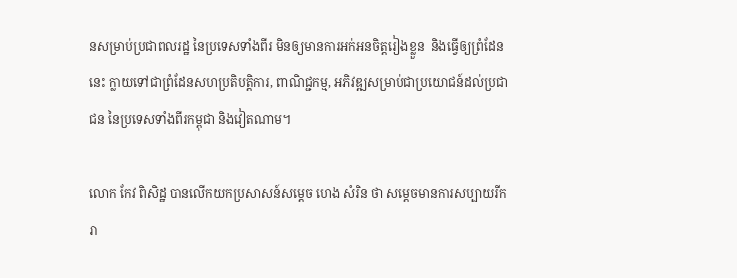នសម្រាប់ប្រជាពលរដ្ឋ នៃប្រទេសទាំងពីរ មិនឲ្យមានការអក់អនចិត្តរៀងខ្លួន  និងធ្វើឲ្យព្រំដែននេះ ក្លាយទៅជាព្រំដែនសហប្រតិបត្តិការ, ពាណិជ្ជកម្ម, អភិវឌ្ឍសម្រាប់ជាប្រយោជន៍ដល់ប្រជា ជន នៃប្រទេសទាំងពីរកម្ពុជា និងវៀតណាម។

លោក កែវ ពិសិដ្ឋ បានលើកយកប្រសាសន៍សម្តេច ហេង សំរិន ថា សម្តេចមានការសប្បាយរីករា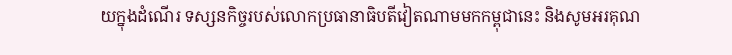យក្នុងដំណើរ ទស្សនកិច្ចរបស់លោកប្រធានាធិបតីវៀតណាមមកកម្ពុជានេះ និងសូមអរគុណ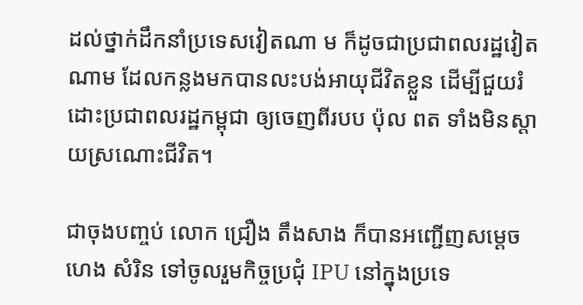ដល់ថ្នាក់ដឹកនាំប្រទេសវៀតណា ម ក៏ដូចជាប្រជាពលរដ្ឋវៀតណាម ដែលកន្លងមកបានលះបង់អាយុជីវិតខ្លួន ដើម្បីជួយរំដោះប្រជាពលរដ្ឋកម្ពុជា ឲ្យចេញពីរបប ប៉ុល ពត ទាំងមិនស្តាយស្រណោះជីវិត។

ជាចុងបញ្ចប់ លោក ជ្រឿង តឹងសាង ក៏បានអញ្ជើញសម្តេច ហេង សំរិន ទៅចូលរួមកិច្ចប្រជុំ IPU នៅក្នុងប្រទេ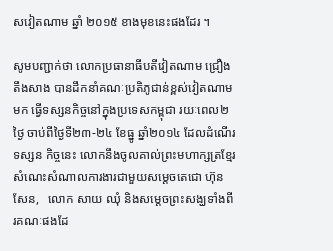សវៀតណាម ឆ្នាំ ២០១៥ ខាងមុខនេះផងដែរ ។

សូមបញ្ជាក់ថា លោកប្រធានាធីបតីវៀតណាម ជ្រឿង តឹងសាង បានដឹកនាំគណៈប្រតិភូជាន់ខ្ពស់វៀតណាម មក ធ្វើទស្សនកិច្ចនៅក្នុងប្រទេសកម្ពុជា រយៈពេល២ថ្ងៃ ចាប់ពីថ្ងៃទី២៣-២៤ ខែធ្នូ ឆ្នាំ២០១៤ ដែលដំណើរទស្សន កិច្ចនេះ លោកនឹងចូលគាល់ព្រះមហាក្សត្រខ្មែរ សំណេះសំណាលការងារជាមួយសម្តេចតេជោ ហ៊ុន សែន,   លោក សាយ ឈុំ និងសម្តេចព្រះសង្ឃទាំងពីរគណៈផងដែ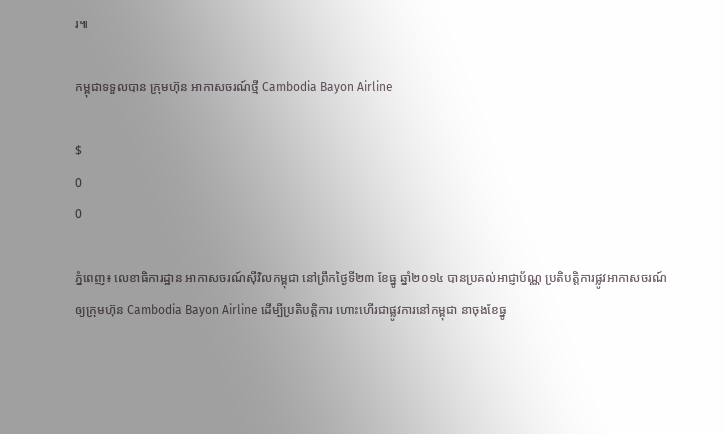រ៕

កម្ពុជាទទួលបាន ក្រុមហ៊ុន អាកាសចរណ៍ថ្មី Cambodia Bayon Airline

$
0
0

ភ្នំពេញ៖ លេខាធិការដ្ឋាន អាកាសចរណ៍ស៊ីវិលកម្ពុជា នៅព្រឹកថ្ងៃទី២៣ ខែធ្នូ ឆ្នាំ២០១៤ បានប្រគល់អាជ្ញាប័ណ្ណ ប្រតិបត្តិការផ្លូវអាកាសចរណ៍ ឲ្យក្រុមហ៊ុន Cambodia Bayon Airline ដើម្បីប្រតិបត្តិការ ហោះហើរជាផ្លូវការនៅកម្ពុជា នាចុងខែធ្នូ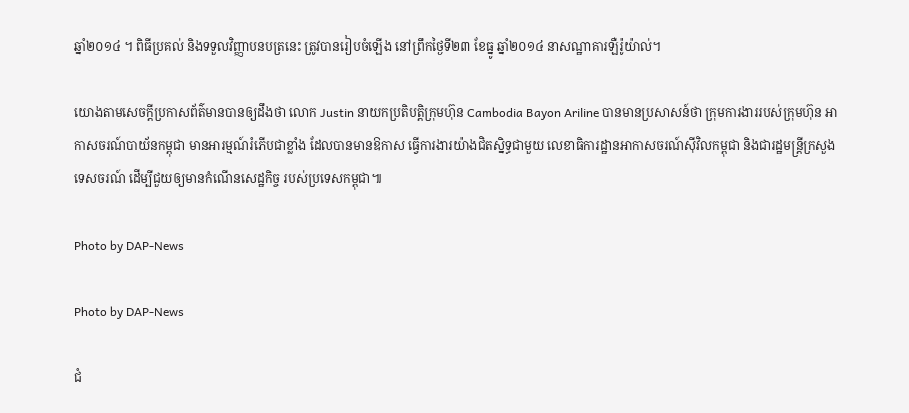ឆ្នាំ២០១៤ ។ ពិធីប្រគល់ និងទទួលវិញ្ញាបនបត្រនេះ ត្រូវបានរៀបចំឡើង នៅព្រឹកថ្ងៃទី២៣ ខែធ្នូ ឆ្នាំ២០១៤ នាសណ្ឋាគារឡឺរ៉ូយ៉ាល់។

យោងតាមសេចក្តីប្រកាសព័ត៌មានបានឲ្យដឹងថា លោក Justin នាយកប្រតិបត្តិក្រុមហ៊ុន Cambodia Bayon Ariline បានមានប្រសាសន៍ថា ក្រុមការងាររបស់ក្រុមហ៊ុន អាកាសចរណ៍បាយ័នកម្ពុជា មានអារម្មណ៍រំភើបជាខ្លាំង ដែលបានមានឱកាស ធ្វើការងារយ៉ាងជិតស្និទ្ធជាមួយ លេខាធិការដ្ឋានអាកាសចរណ៍ស៊ីវិលកម្ពុជា និងជារដ្ឋមន្រ្តីក្រសួងទេសចរណ៍ ដើម្បីជួយឲ្យមានកំណើនសេដ្ឋកិច្ច របស់ប្រទេសកម្ពុជា៕

Photo by DAP-News

Photo by DAP-News

ជំ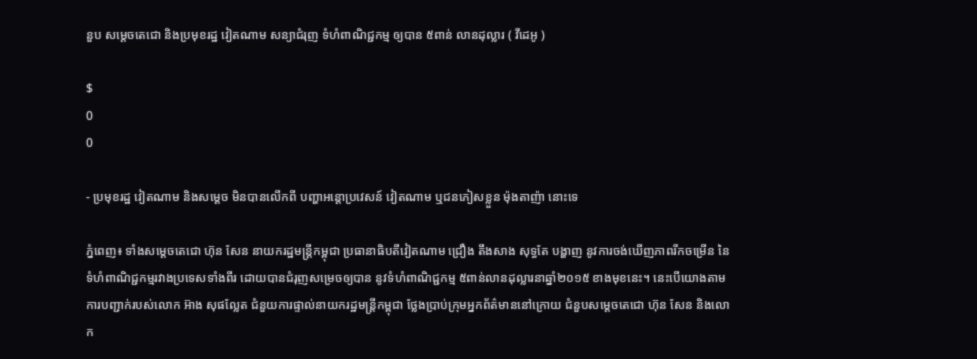នួប សម្តេចតេជោ និងប្រមុខរដ្ឋ វៀតណាម សន្យាជំរុញ ទំហំពាណិជ្ជកម្ម ឲ្យបាន ៥ពាន់ លានដុល្លារ ( វីដេអូ )

$
0
0

- ប្រមុខរដ្ឋ វៀតណាម និងសម្តេច មិនបានលើកពី បញ្ហាអន្តោប្រវេសន៍ វៀតណាម ឬជនភៀសខ្លួន ម៉ុងតាញ៉ា នោះទេ

ភ្នំពេញ៖ ទាំងសម្តេចតេជោ ហ៊ុន សែន នាយករដ្ឋមន្រ្តីកម្ពុជា ប្រធានាធិបតីវៀតណាម ជ្រឿង តឹងសាង សុទ្ធតែ បង្ហាញ នូវការចង់ឃើញភាពរីកចម្រើន នៃទំហំពាណិជ្ជកម្មរវាងប្រទេសទាំងពីរ ដោយបានជំរុញសម្រេចឲ្យបាន នូវទំហំពាណិជ្ជកម្ម ៥ពាន់លានដុល្លារនាឆ្នាំ២០១៥ ខាងមុខនេះ។ នេះបើយោងតាមការបញ្ជាក់របស់លោក អ៊ាង សុផល្លែត ជំនួយការផ្ទាល់នាយករដ្ឋមន្រ្តីកម្ពុជា ថ្លែងប្រាប់ក្រុមអ្នកព័ត៌មាននៅក្រោយ ជំនួបសម្តេចតេជោ ហ៊ុន សែន និងលោក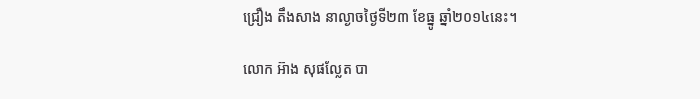ជ្រឿង តឹងសាង នាល្ងាចថ្ងៃទី២៣ ខែធ្នូ ឆ្នាំ២០១៤នេះ។

លោក អ៊ាង សុផល្លែត បា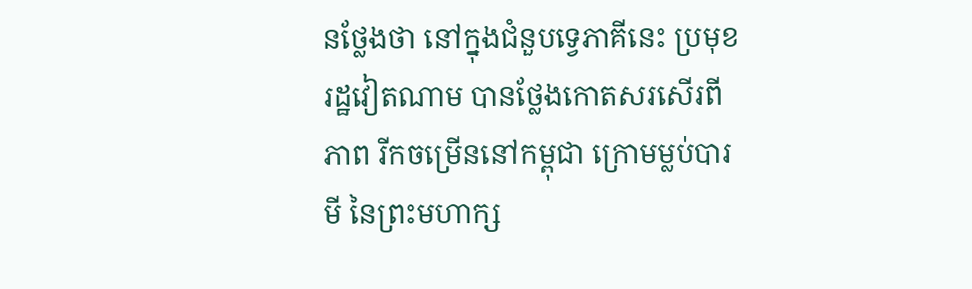នថ្លែងថា នៅក្នុងជំនួបទ្វេភាគីនេះ ប្រមុខរដ្ឋវៀតណាម បានថ្លែងកោតសរសើរពីភាព រីកចម្រើននៅកម្ពុជា ក្រោមម្លប់បារមី នៃព្រះមហាក្ស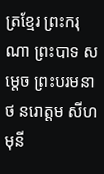ត្រខ្មែរ ព្រះករុណា ព្រះបាទ សម្តេច ព្រះបរមនាថ នរោត្តម សីហមុនី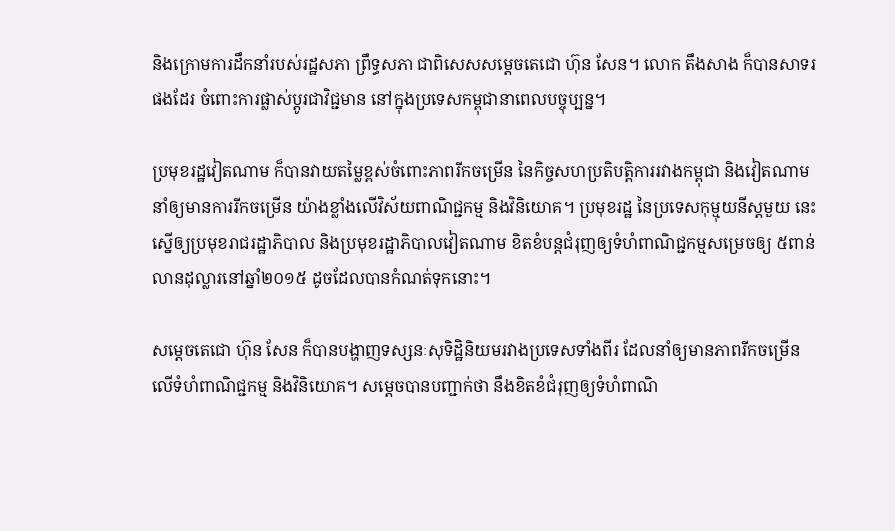និងក្រោមការដឹកនាំរបស់រដ្ឋសភា ព្រឹទ្ធសភា ជាពិសេសសម្តេចតេជោ ហ៊ុន សែន។ លោក តឹងសាង ក៏បានសាទរផងដែរ ចំពោះការផ្លាស់ប្តូរជាវិជ្ជមាន នៅក្នុងប្រទេសកម្ពុជានាពេលបច្ចុប្បន្ន។

ប្រមុខរដ្ឋវៀតណាម ក៏បានវាយតម្លៃខ្ពស់ចំពោះភាពរីកចម្រើន នៃកិច្ចសហប្រតិបត្តិការរវាងកម្ពុជា និងវៀតណាម នាំឲ្យមានការរីកចម្រើន យ៉ាងខ្លាំងលើវិស័យពាណិជ្ជកម្ម និងវិនិយោគ។ ប្រមុខរដ្ឋ នៃប្រទេសកុម្មុយនីស្តមួយ នេះ ស្នើឲ្យប្រមុខរាជរដ្ឋាភិបាល និងប្រមុខរដ្ឋាភិបាលវៀតណាម ខិតខំបន្តជំរុញឲ្យទំហំពាណិជ្ជកម្មសម្រេចឲ្យ ៥ពាន់ លានដុល្លារនៅឆ្នាំ២០១៥ ដូចដែលបានកំណត់ទុកនោះ។

សម្តេចតេជោ ហ៊ុន សែន ក៏បានបង្ហាញទស្សនៈសុទិដ្ឋិនិយមរវាងប្រទេសទាំងពីរ ដែលនាំឲ្យមានភាពរីកចម្រើន លើទំហំពាណិជ្ជកម្ម និងវិនិយោគ។ សម្តេចបានបញ្ជាក់ថា នឹងខិតខំជំរុញឲ្យទំហំពាណិ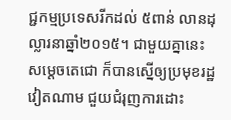ជ្ជកម្មប្រទេសរីកដល់ ៥ពាន់ លានដុល្លារនាឆ្នាំ២០១៥។ ជាមួយគ្នានេះ សម្តេចតេជោ ក៏បានស្នើឲ្យប្រមុខរដ្ឋវៀតណាម ជួយជំរុញការដោះ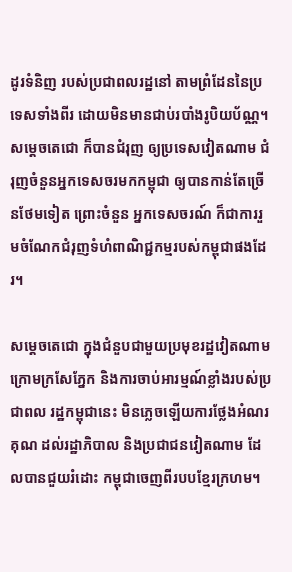ដូរទំនិញ របស់ប្រជាពលរដ្ឋនៅ តាមព្រំដែននៃប្រទេសទាំងពីរ ដោយមិនមានជាប់របាំងរូបិយប័ណ្ណ។ សម្តេចតេជោ ក៏បានជំរុញ ឲ្យប្រទេសវៀតណាម ជំរុញចំនួនអ្នកទេសចរមកកម្ពុជា ឲ្យបានកាន់តែច្រើនថែមទៀត ព្រោះចំនួន អ្នកទេសចរណ៍ ក៏ជាការរួមចំណែកជំរុញទំហំពាណិជ្ជកម្មរបស់កម្ពុជាផងដែរ។

សម្តេចតេជោ ក្នុងជំនួបជាមួយប្រមុខរដ្ឋវៀតណាម ក្រោមក្រសែភ្នែក និងការចាប់អារម្មណ៍ខ្លាំងរបស់ប្រជាពល រដ្ឋកម្ពុជានេះ មិនភ្លេចឡើយការថ្លែងអំណរគុណ ដល់រដ្ឋាភិបាល និងប្រជាជនវៀតណាម ដែលបានជួយរំដោះ កម្ពុជាចេញពីរបបខ្មែរក្រហម។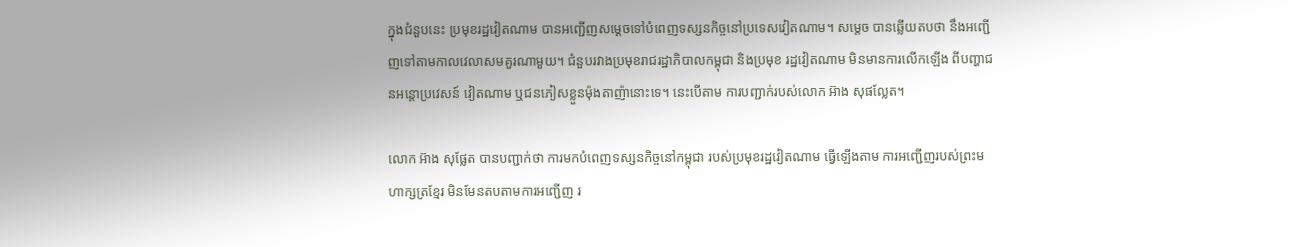ក្នុងជំនួបនេះ ប្រមុខរដ្ឋវៀតណាម បានអញ្ជើញសម្តេចទៅបំពេញទស្សនកិច្ចនៅប្រទេសវៀតណាម។ សម្តេច បានឆ្លើយតបថា នឹងអញ្ជើញទៅតាមកាលវេលាសមគួរណាមួយ។ ជំនួបរវាងប្រមុខរាជរដ្ឋាភិបាលកម្ពុជា និងប្រមុខ រដ្ឋវៀតណាម មិនមានការលើកឡើង ពីបញ្ហាជនអន្តោប្រវេសន៍ វៀតណាម ឬជនភៀសខ្លួនម៉ុងតាញ៉ានោះទេ។ នេះបើតាម ការបញ្ជាក់របស់លោក អ៊ាង សុផល្លែត។

លោក អ៊ាង សុផ្លែត បានបញ្ជាក់ថា ការមកបំពេញទស្សនកិច្ចនៅកម្ពុជា របស់ប្រមុខរដ្ឋវៀតណាម ធ្វើឡើងតាម ការអញ្ជើញរបស់ព្រះមហាក្សត្រខ្មែរ មិនមែនតបតាមការអញ្ជើញ រ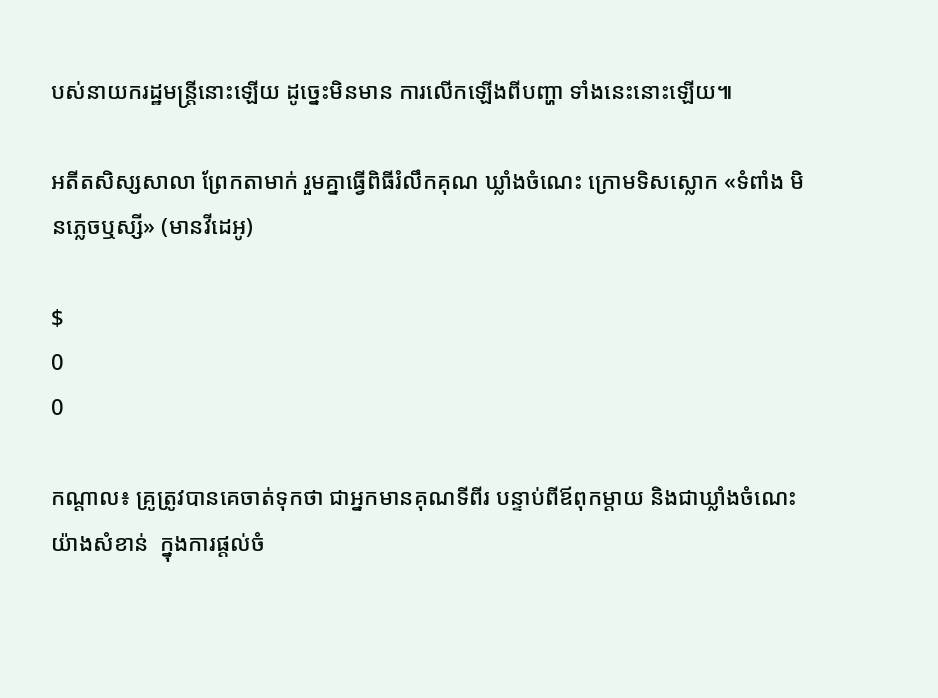បស់នាយករដ្ឋមន្រ្តីនោះឡើយ ដូច្នេះមិនមាន ការលើកឡើងពីបញ្ហា ទាំងនេះនោះឡើយ៕

អតីតសិស្សសាលា ព្រែកតាមាក់ រួមគ្នាធ្វើពិធីរំលឹកគុណ ឃ្លាំងចំណេះ ក្រោមទិសស្លោក «ទំពាំង មិនភ្លេចឬស្សី» (មានវីដេអូ)

$
0
0

កណ្តាល៖ គ្រូត្រូវបានគេចាត់ទុកថា ជាអ្នកមានគុណទីពីរ បន្ទាប់ពីឪពុកម្តាយ និងជាឃ្លាំងចំណេះយ៉ាងសំខាន់  ក្នុងការផ្តល់ចំ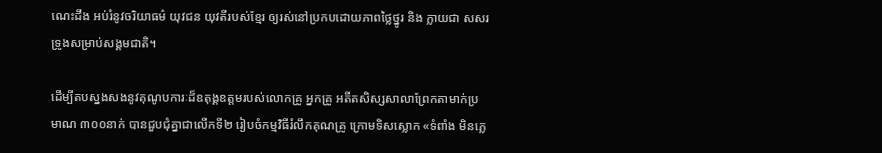ណេះដឹង អប់រំនូវចរិយាធម៌ យុវជន យុវតីរបស់ខ្មែរ ឲ្យរស់នៅប្រកបដោយភាពថ្លៃថ្នូរ និង ក្លាយជា សសរទ្រូងសម្រាប់សង្គមជាតិ។

ដើម្បីតបស្នងសងនូវគុណូបការៈដ៏ឧតុង្គឧត្តមរបស់លោកគ្រូ អ្នកគ្រូ អតីតសិស្សសាលាព្រែកតាមាក់ប្រមាណ ៣០០នាក់ បានជួបជុំគ្នាជាលើកទី២ រៀបចំកម្មវិធីរំលឹកគុណគ្រូ ក្រោមទិសស្លោក «ទំពាំង មិនភ្លេ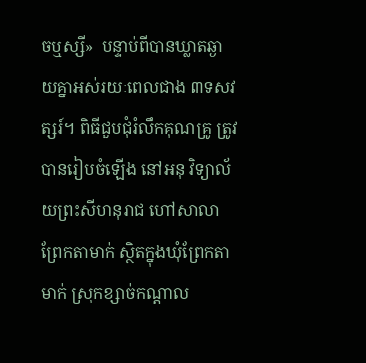ចឬស្សី»  បន្ទាប់ពីបានឃ្លាតឆ្ងាយគ្នាអស់រយៈពេលជាង ៣ទសវត្សរ៍។ ពិធីជួបជុំរំលឹកគុណគ្រូ ត្រូវបានរៀបចំឡើង នៅអនុ វិទ្យាល័យព្រះសីហនុរាជ ហៅសាលាព្រែកតាមាក់ ស្ថិតក្នុងឃុំព្រែកតាមាក់ ស្រុកខ្សាច់កណ្តាល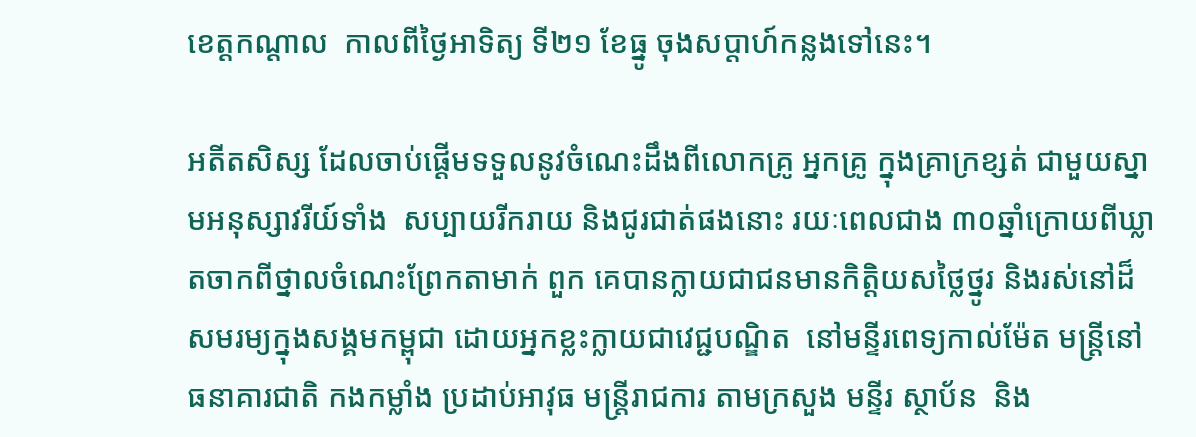ខេត្តកណ្តាល  កាលពីថ្ងៃអាទិត្យ ទី២១ ខែធ្នូ ចុងសប្តាហ៍កន្លងទៅនេះ។

អតីតសិស្ស ដែលចាប់ផ្តើមទទួលនូវចំណេះដឹងពីលោកគ្រូ អ្នកគ្រូ ក្នុងគ្រាក្រខ្សត់ ជាមួយស្នាមអនុស្សាវរីយ៍ទាំង  សប្បាយរីករាយ និងជូរជាត់ផងនោះ រយៈពេលជាង ៣០ឆ្នាំក្រោយពីឃ្លាតចាកពីថ្នាលចំណេះព្រែកតាមាក់ ពួក គេបានក្លាយជាជនមានកិត្តិយសថ្លៃថ្នូរ និងរស់នៅដ៏សមរម្យក្នុងសង្គមកម្ពុជា ដោយអ្នកខ្លះក្លាយជាវេជ្ជបណ្ឌិត  នៅមន្ទីរពេទ្យកាល់ម៉ែត មន្រ្តីនៅធនាគារជាតិ កងកម្លាំង ប្រដាប់អាវុធ មន្រ្តីរាជការ តាមក្រសួង មន្ទីរ ស្ថាប័ន  និង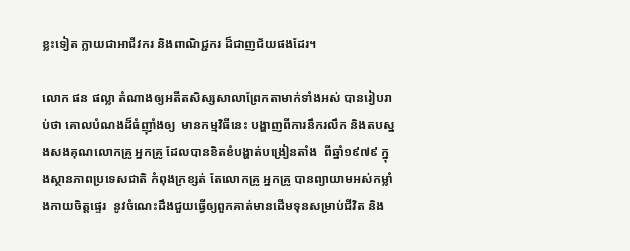ខ្លះទៀត ក្លាយជាអាជីវករ និងពាណិជ្ជករ ដ៏ជាញជ័យផងដែរ។

លោក ផន ផល្លា តំណាងឲ្យអតីតសិស្សសាលាព្រែកតាមាក់ទាំងអស់ បានរៀបរាប់ថា គោលបំណងដ៏ធំញ៉ាំងឲ្យ  មានកម្មវិធីនេះ បង្ហាញពីការនឹករលឹក និងតបស្នងសងគុណលោកគ្រូ អ្នកគ្រូ ដែលបានខិតខំបង្ហាត់បង្រៀនតាំង  ពីឆ្នាំ១៩៧៩ ក្នុងស្ថានភាពប្រទេសជាតិ កំពុងក្រខ្សត់ តែលោកគ្រូ អ្នកគ្រូ បានព្យាយាមអស់កម្លាំងកាយចិត្តផ្ទេរ  នូវចំណេះដឹងជួយធ្វើឲ្យពួកគាត់មានដើមទុនសម្រាប់ជីវិត និង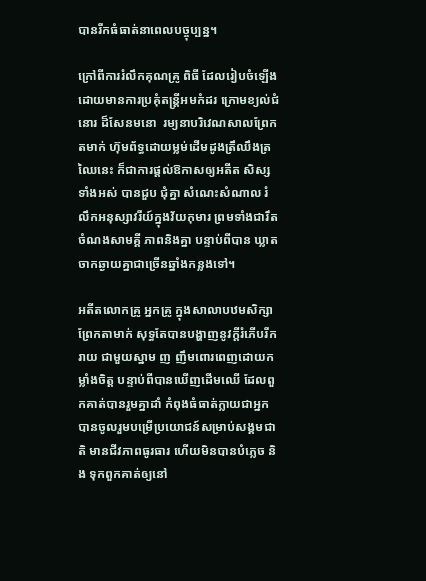បានរីកធំធាត់នាពេលបច្ចុប្បន្ន។

ក្រៅពីការរំលឹកគុណគ្រូ ពិធី ដែលរៀបចំឡើង ដោយមានការប្រគុំតន្រ្តីអមកំដរ ក្រោមខ្យល់ជំនោរ ដ៏សែនមនោ  រម្យនាបរិវេណសាលព្រែកតមាក់ ហ៊ុមព័ទ្ធដោយម្លម់ដើមដូងត្រឹឈឹងត្រឈៃនេះ ក៏ជាការផ្តល់ឱកាសឲ្យអតីត សិស្សទាំងអស់ បានជួប ជុំគ្នា សំណេះសំណាល រំលឹកអនុស្សាវរីយ៍ក្នុងវ័យកុមារ ព្រមទាំងជារឹតចំណងសាមគ្គី ភាពនិងគ្នា បន្ទាប់ពីបាន ឃ្លាតចាកឆ្ងាយគ្នាជាច្រើនឆ្នាំងកន្លងទៅ។

អតីតលោកគ្រូ អ្នកគ្រូ ក្នុងសាលាបឋមសិក្សាព្រែកតាមាក់ សុទ្ធតែបានបង្ហាញនូវក្តីរំភើបរីករាយ ជាមួយស្នាម ញ ញឹមពោរពេញដោយកម្លាំងចិត្ត បន្ទាប់ពីបានឃើញដើមឈើ ដែលពួកគាត់បានរួមគ្នាដាំ កំពុងធំធាត់ក្លាយជាអ្នក  បានចូលរួមបម្រើប្រយោជន៍សម្រាប់សង្គមជាតិ មានជីវភាពធូរធារ ហើយមិនបានបំភ្លេច និង ទុកពួកគាត់ឲ្យនៅ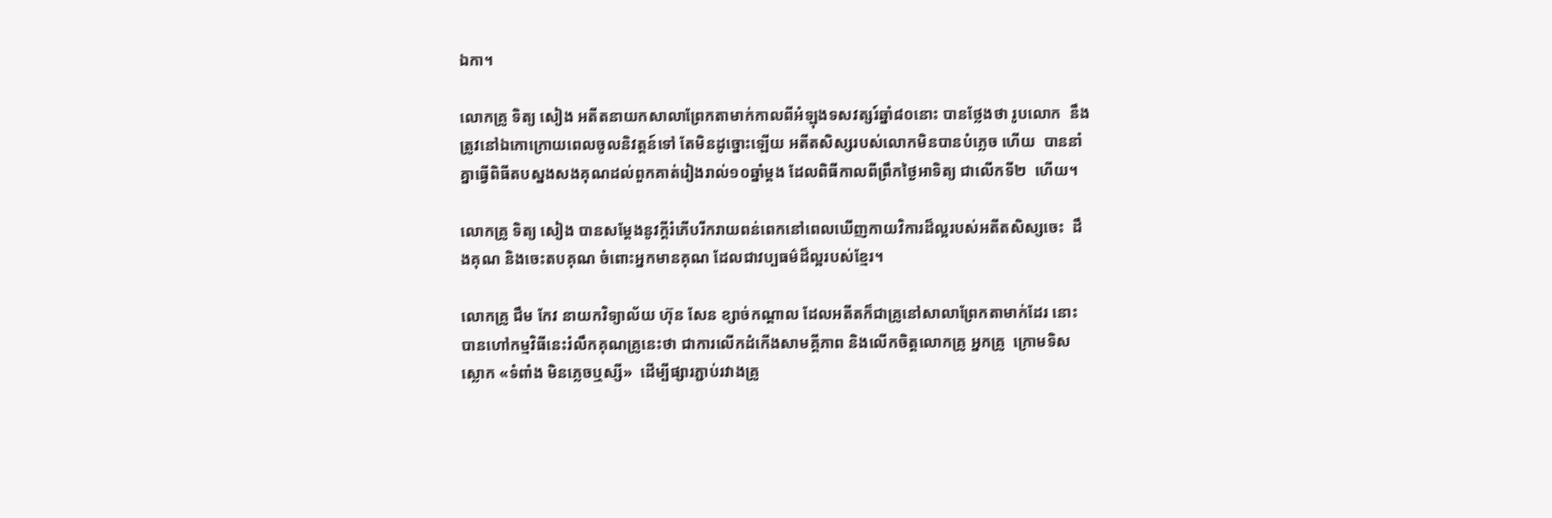ឯកា។

លោកគ្រូ ទិត្យ សៀង អតីតនាយកសាលាព្រែកតាមាក់កាលពីអំឡុងទសវត្សរ៍ឆ្នាំ៨០នោះ បានថ្លែងថា រូបលោក  នឹងត្រូវនៅឯកោក្រោយពេលចូលនិវត្តន៍ទៅ តែមិនដូច្នោះឡើយ អតីតសិស្សរបស់លោកមិនបានបំភ្លេច ហើយ  បាននាំគ្នាធ្វើពិធីតបស្នងសងគុណដល់ពួកគាត់រៀងរាល់១០ឆ្នាំម្តង ដែលពិធីកាលពីព្រឹកថ្ងៃអាទិត្យ ជាលើកទី២  ហើយ។

លោកគ្រូ ទិត្យ សៀង បានសម្តែងនូវក្តីរំភើបរីករាយពន់ពេកនៅពេលឃើញកាយវិការដ៏ល្អរបស់អតីតសិស្សចេះ  ដឹងគុណ និងចេះតបគុណ ចំពោះអ្នកមានគុណ ដែលជាវប្បធម៌ដ៏ល្អរបស់ខ្មែរ។

លោកគ្រូ ជឹម កែវ នាយកវិទ្យាល័យ ហ៊ុន សែន ខ្សាច់កណ្តាល ដែលអតីតក៏ជាគ្រូនៅសាលាព្រែកតាមាក់ដែរ នោះ បានហៅកម្មវិធីនេះរំលឹកគុណគ្រូនេះថា ជាការលើកដំកើងសាមគ្គីភាព និងលើកចិត្តលោកគ្រូ អ្នកគ្រូ  ក្រោមទិស ស្លោក «ទំពាំង មិនភ្លេចឬស្សី»  ដើម្បីផ្សារភ្ជាប់រវាងគ្រូ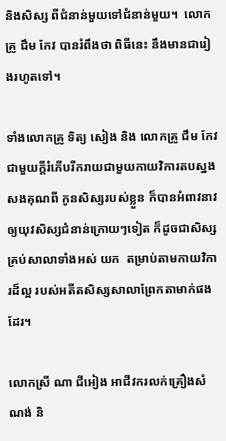និងសិស្ស ពីជំនាន់មួយទៅជំនាន់មួយ។  លោកគ្រូ ជឹម កែវ បានរំពឹងថា ពិធីនេះ នឹងមានជារៀងរហូតទៅ។

ទាំងលោកគ្រូ ទិត្យ សៀង និង លោកគ្រូ ជឹម កែវ ជាមួយក្តីរំភើបរីករាយជាមួយកាយវិការតបស្នងសងគុណពី កូនសិស្សរបស់ខ្លួន ក៏បានអំពាវនាវឲ្យយុវសិស្សជំនាន់ក្រោយៗទៀត ក៏ដូចជាសិស្សគ្រប់សាលាទាំងអស់ យក  តម្រាប់តាមកាយវិការដ៏ល្អ របស់អតីតសិស្សសាលាព្រែកតាមាក់ផងដែរ។

លោកស្រី ណា ជីអៀង អាជីវករលក់គ្រឿងសំណង់ និ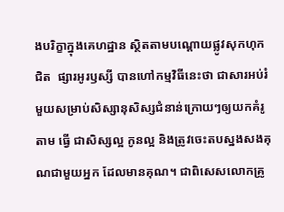ងបរិក្ខាក្នុងគេហដ្ឋាន ស្ថិតតាមបណ្តោយផ្លូវសុកហុក ជិត  ផ្សារអូរឫស្សី បានហៅកម្មវិធីនេះថា ជាសារអប់រំមួយសម្រាប់សិស្សានុសិស្សជំនាន់ក្រោយៗឲ្យយកគំរូតាម ធ្វើ ជាសិស្សល្អ កូនល្អ និងត្រូវចេះតបស្នងសងគុណជាមួយអ្នក ដែលមានគុណ។ ជាពិសេសលោកគ្រូ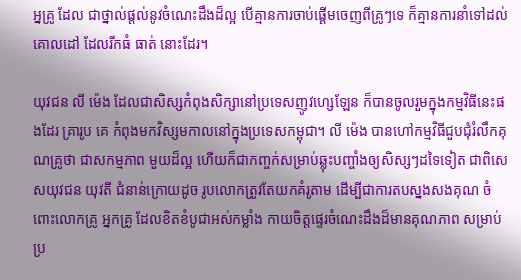អ្នគ្រូ ដែល ជាថ្នាល់ផ្តល់នូវចំណេះដឹងដ៏ល្អ បើគ្មានការចាប់ផ្តើមចេញពីគ្រូៗទេ ក៏គ្មានការនាំទៅដល់គោលដៅ ដែលរីកធំ ធាត់ នោះដែរ។

យុវជន លី ម៉េង ដែលជាសិស្សកំពុងសិក្សានៅប្រទេសញូវហ្សេឡែន ក៏បានចូលរួមក្នុងកម្មវិធីនេះផងដែរ គ្រារូប គេ កំពុងមកវិស្សមកាលនៅក្នុងប្រទេសកម្ពុជា។ លី ម៉េង បានហៅកម្មវិធីជួបជុំរំលឹកគុណគ្រូថា ជាសកម្មភាព មួយដ៏ល្អ ហើយក៏ជាកញ្ចក់សម្រាប់ឆ្លុះបញ្ចាំងឲ្យសិស្សៗដទៃទៀត ជាពិសេសយុវជន យុវតី ជំនាន់ក្រោយដូច រូបលោកត្រូវតែយកគំរូតាម ដើម្បីជាការតបស្នងសងគុណ ចំពោះលោកគ្រូ អ្នកគ្រូ ដែលខិតខំបូជាអស់កម្លាំង កាយចិត្តផ្ទេរចំណេះដឹងដ៏មានគុណភាព សម្រាប់ប្រ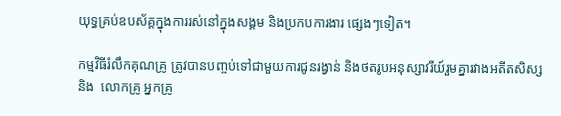យុទ្ធគ្រប់ឧបស័គ្គក្នុងការរស់នៅក្នុងសង្គម និងប្រកបការងារ ផ្សេងៗទៀត។

កម្មវិធីរំលឹកគុណគ្រូ ត្រូវបានបញ្ចប់ទៅជាមួយការជូនរង្វាន់ និងថតរូបអនុស្សាវរីយ៍រួមគ្នារវាងអតីតសិស្ស និង  លោកគ្រូ អ្នកគ្រូ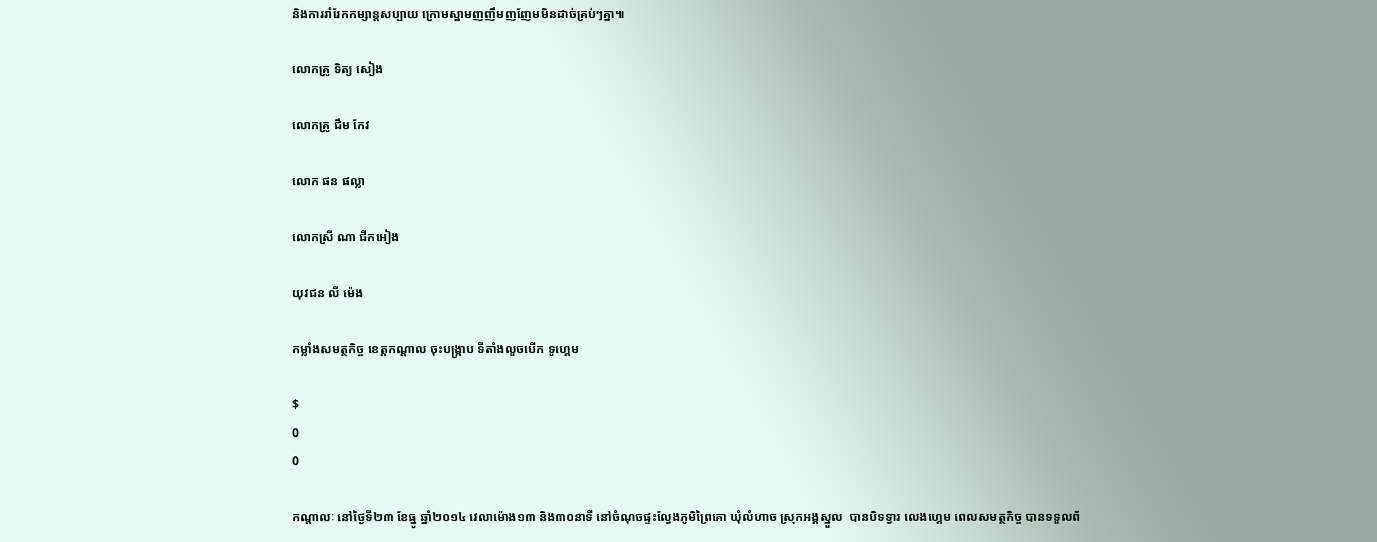និងការរាំរែកកម្សាន្តសប្បាយ ក្រោមស្នាមញញឹមញញែមមិនដាច់គ្រប់ៗគ្នា៕

លោកគ្រូ ទិត្យ សៀង

លោកគ្រូ ជឹម កែវ

លោក ផន ផល្លា

លោកស្រី ណា ជីកអៀង

យុវជន លី ម៉េង

កម្លាំងសមត្ថកិច្ច ខេត្តកណ្តាល ចុះបង្ក្រាប ទីតាំងលួចបើក ទូហ្គេម

$
0
0

កណ្តាលៈ នៅថ្ងៃទី២៣ ខែធ្នូ ឆ្នាំ២០១៤ វេលាម៉ោង១៣ និង៣០នាទី នៅចំណុចផ្ទះល្វែងភូមិព្រៃគោ ឃុំលំហាច ស្រុកអង្គស្នួល  បានបិទទ្វារ លេងហ្គេម ពេលសមត្ថកិច្ច បានទទួលព័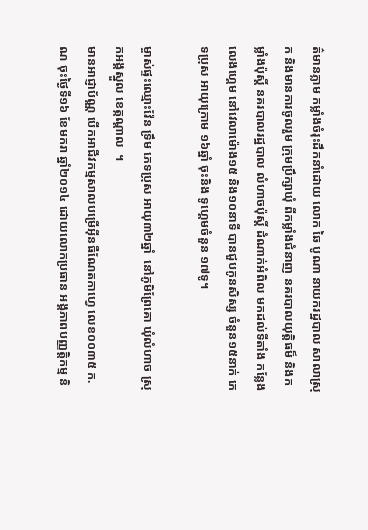ត៌មានភ្លាម កម្លាំងចំរុះដឹកនាំដោយ លោក ឆៃ បូណា នាយករដ្ឋបាល សាលាស្រុក និងមានការចូលរួម ក្រុមប្រឹក្សាឃុំ ពីកម្លាំងជំនាញ នគរបាលយុត្តិធម៏ និងកម្លាំងប៉ុស្តិ៍ នគរបាលរដ្ឋបាល លំហាចប៉ុស្តិ៍ ដំណាក់អំពិល មកដល់ទីតាំង កន្លែងលេងហ្គេម នៅវេលាម៉ោង១៥ និង១០នាទី បានជួបកូនសិស្ស ចំនួន១៥នាក់ ភេទប្រុស អាយុក្រោម ១៦ឆ្នាំ ចុះនិង ទូហ្គេមចំនួន ១៧ទូ។

ម្ចាស់ផ្ទះឈ្មោះវ៉ែន ទ្រឹម ភេទប្រុស អាយុ៣២ឆ្នាំ  នៅភូមិព្រែគោ ឃុំលំហាច ស្រុកអង្គស្នួល ខេត្កណ្តាល  ។
មានអាជ្ញាប័ណ្ណ បើកអាជីវកម្មសាលបម្រើអ៊ីនធឺណែតកាហ្វេ លេខ០០៣៥ ក.ណ ចុះថ្ងៃទី១៦ ខែមករា ឆ្នាំ២០១៤ ដោយលោកប្រធាន អង្គភាពបញ្ញត្តិកម្ម និ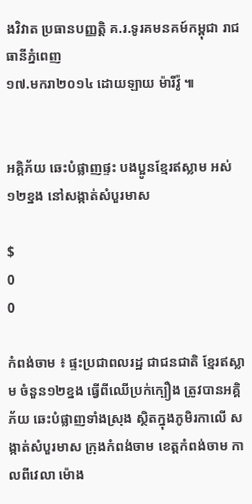ងវិវាត ប្រធានបញ្ញត្តិ គ.រ.ទូរគមនគម៍កម្ពុជា រាជធានីភ្នំពេញ
១៧.មករា២០១៤ ដោយឡាយ ម៉ារីវ៉ូ ៕


អគ្គិភ័យ ឆេះបំផ្លាញផ្ទះ បងប្អូនខ្មែរឥស្លាម អស់១២ខ្នង នៅសង្កាត់សំបួរមាស

$
0
0

កំពង់ចាម ៖ ផ្ទះប្រជាពលរដ្ឋ ជាជនជាតិ ខ្មែរឥស្លាម ចំនួន១២ខ្នង ធ្វើពីឈើប្រក់ក្បឿង ត្រូវបានអគ្គិភ័យ ឆេះបំផ្លាញទាំងស្រុង ស្ថិតក្នុងភូមិរកាលើ សង្កាត់សំបួរមាស ក្រុងកំពង់ចាម ខេត្ដកំពង់ចាម កាលពីវេលា ម៉ោង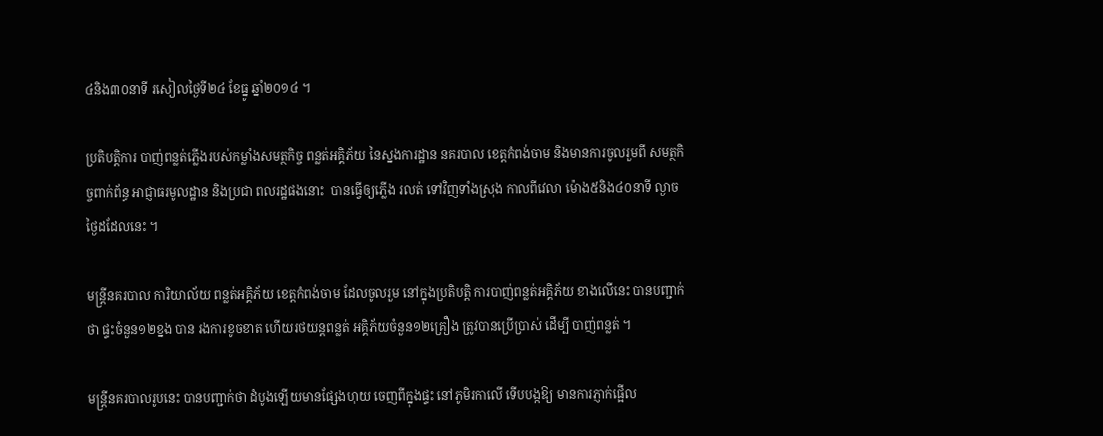៤និង៣០នាទី រសៀលថ្ងៃទី២៤ ខែធ្នូ ឆ្នាំ២០១៤ ។

ប្រតិបត្ដិការ បាញ់ពន្លត់ភ្លើងរបស់កម្លាំងសមត្ថកិច្ច ពន្លត់អគ្គិភ័យ នៃស្នងការដ្ឋាន នគរបាល ខេត្ដកំពង់ចាម និងមានការចូលរួមពី សមត្ថកិច្ចពាក់ព័ន្ធ អាជ្ញាធរមូលដ្ឋាន និងប្រជា ពលរដ្ឋផងនោះ  បានធ្វើឲ្យភ្លើង រលត់ ទៅវិញទាំងស្រុង កាលពីវេលា ម៉ោង៥និង៤០នាទី ល្ងាចថ្ងៃដដែលនេះ ។

មន្ដ្រីនគរបាល ការិយាល័យ ពន្លត់អគ្គិភ័យ ខេត្ដកំពង់ចាម ដែលចូលរួម នៅក្នុងប្រតិបត្ដិ ការបាញ់ពន្លត់អគ្គិភ័យ ខាងលើនេះ បានបញ្ជាក់ថា ផ្ទះចំនួន១២ខ្នង បាន រងការខូចខាត ហើយរថយន្ដពន្លត់ អគ្គិភ័យចំនួន១២គ្រឿង ត្រូវបានប្រើប្រាស់ ដើម្បី បាញ់ពន្លត់ ។

មន្ដ្រីនគរបាលរូបនេះ បានបញ្ជាក់ថា ដំបូងឡើយមានផ្សែងហុយ ចេញពីក្នុងផ្ទះ នៅភូមិរកាលើ ទើបបង្កឱ្យ មានការភ្ញាក់ផ្អើល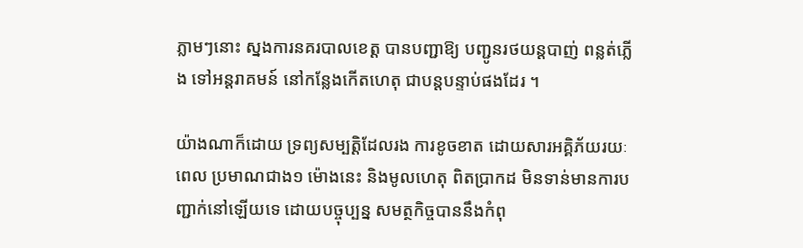ភ្លាមៗនោះ ស្នងការនគរបាលខេត្ដ បានបញ្ជាឱ្យ បញ្ជូនរថយន្ដបាញ់ ពន្លត់ភ្លើង ទៅអន្ដរាគមន៍ នៅកន្លែងកើតហេតុ ជាបន្ដបន្ទាប់ផងដែរ ។

យ៉ាងណាក៏ដោយ ទ្រព្យសម្បត្ដិដែលរង ការខូចខាត ដោយសារអគ្គិភ័យរយៈពេល ប្រមាណជាង១ ម៉ោងនេះ និងមូលហេតុ ពិតប្រាកដ មិនទាន់មានការបញ្ជាក់នៅឡើយទេ ដោយបច្ចុប្បន្ន សមត្ថកិច្ចបាននឹងកំពុ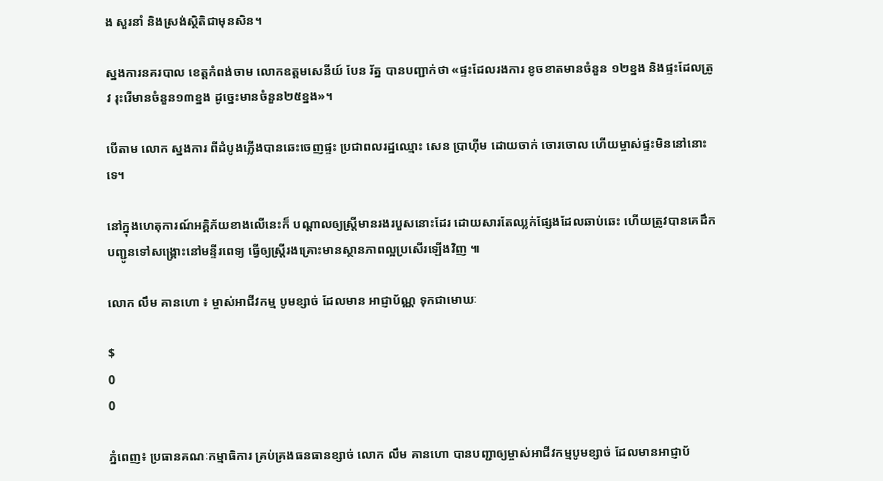ង សួរនាំ និងស្រង់ស្ថិតិជាមុនសិន។

ស្នងការនគរបាល ខេត្តកំពង់ចាម លោកឧត្តមសេនីយ៍ បែន រ័ត្ន បានបញ្ជាក់ថា «ផ្ទះដែលរងការ ខូចខាតមានចំនួន ១២ខ្នង និងផ្ទះដែលត្រូវ រុះរើមានចំនួន១៣ខ្នង ដូច្នេះមានចំនួន២៥ខ្នង»។

បើតាម លោក ស្នងការ ពីដំបូងភ្លើងបានឆេះចេញផ្ទះ ប្រជាពលរដ្ឋឈ្មោះ សេន ប្រាហ៊ីម ដោយចាក់ ចោរចោល ហើយម្ចាស់ផ្ទះមិននៅនោះទេ។

នៅក្នុងហេតុការណ៍អគ្គិភ័យខាងលើនេះក៏ បណ្តាលឲ្យស្រ្តីមានរងរបួសនោះដែរ ដោយសារតែឈ្លក់ផ្សែងដែលឆាប់ឆេះ ហើយត្រូវបានគេដឹកបញ្ជូនទៅសង្គ្រោះនៅមន្ទីរពេទ្យ ធ្វើឲ្យស្រ្តីរងគ្រោះមានស្ថានភាពល្អប្រសើរឡើងវិញ ៕

លោក លឹម គានហោ ៖ ម្ចាស់អាជីវកម្ម បូមខ្សាច់ ដែលមាន អាជ្ញាប័ណ្ណ ទុកជាមោឃៈ

$
0
0

ភ្នំពេញ៖ ប្រធានគណៈកម្មាធិការ គ្រប់គ្រងធនធានខ្សាច់ លោក លឹម គានហោ បានបញ្ជាឲ្យម្ចាស់អាជីវកម្មបូមខ្សាច់ ដែលមានអាជ្ញាប័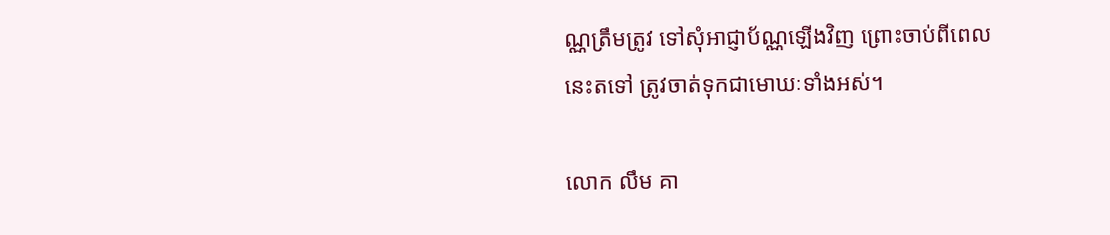ណ្ណត្រឹមត្រូវ ទៅសុំអាជ្ញាប័ណ្ណឡើងវិញ ព្រោះចាប់ពីពេលនេះតទៅ ត្រូវចាត់ទុកជាមោឃៈទាំងអស់។

លោក លឹម គា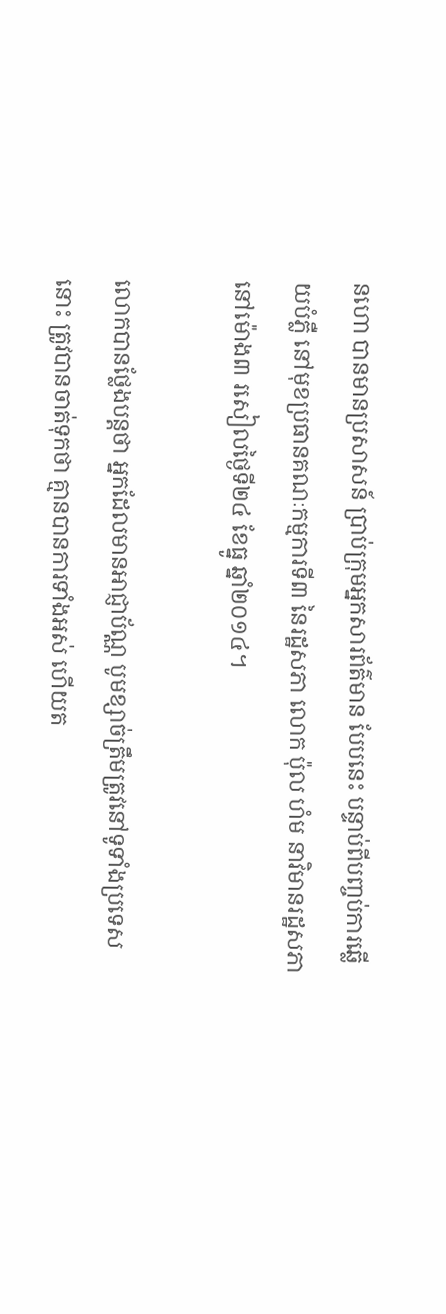នហោ បានមានប្រសាសន៍ ប្រាប់ក្រុមអ្នកសារព័ត៌មាន បែបនេះ បន្ទាប់ពីបញ្ចប់ការឆ្លើយបំភ្លឺ នៅមុខប្រធានគណៈកម្មការទី៣ នៃរដ្ឋសភា លោក ប៉ុល ហំម នាវិមានរដ្ឋសភា នៅម៉ោង៣ រសៀលថ្ងៃទី២៤ ខែធ្នូ ឆ្នាំ២០១៤។

លោកបានថ្លែងបន្តថា អ្នកដែលមានអាជ្ញាប័ណ្ណ បូមខ្សាច់ត្រឹមត្រូវនៅទូទាំងប្រទេសនោះ ត្រូវបានចាត់ទុកថា គ្មានបានការទាំងអស់ ហើយត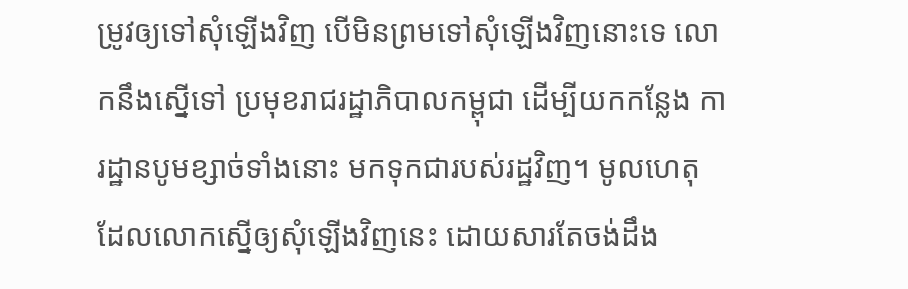ម្រូវឲ្យទៅសុំឡើងវិញ បើមិនព្រមទៅសុំឡើងវិញនោះទេ លោកនឹងស្នើទៅ ប្រមុខរាជរដ្ឋាភិបាលកម្ពុជា ដើម្បីយកកន្លែង ការដ្ឋានបូមខ្សាច់ទាំងនោះ មកទុកជារបស់រដ្ឋវិញ។ មូលហេតុ ដែលលោកស្នើឲ្យសុំឡើងវិញនេះ ដោយសារតែចង់ដឹង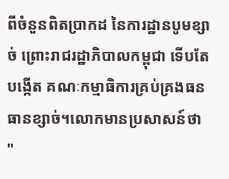ពីចំនួនពិតប្រាកដ នៃការដ្ឋានបូមខ្សាច់ ព្រោះរាជរដ្ឋាភិបាលកម្ពុជា ទើបតែបង្កើត គណៈកម្មាធិការគ្រប់គ្រងធនធានខ្សាច់។លោកមានប្រសាសន៍ថា "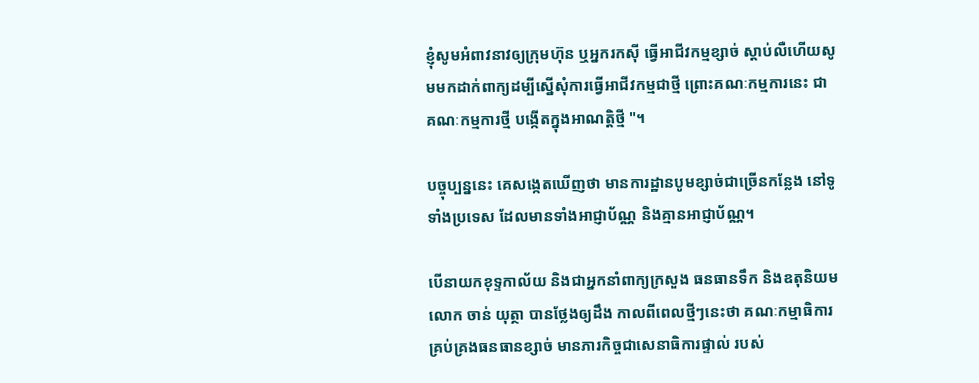ខ្ញុំសូមអំពាវនាវឲ្យក្រុមហ៊ុន ឬអ្នករកស៊ី ធ្វើអាជីវកម្មខ្សាច់ ស្តាប់លឺហើយសូមមកដាក់ពាក្យដម្បីស្នើសុំការធ្វើអាជីវកម្មជាថ្មី ព្រោះគណៈកម្មការនេះ ជាគណៈកម្មការថ្មី បង្កើតក្នុងអាណត្តិថ្មី "។

បច្ចុប្បន្ននេះ គេសង្កេតឃើញថា មានការដ្ឋានបូមខ្សាច់ជាច្រើនកន្លែង នៅទូទាំងប្រទេស ដែលមានទាំងអាជ្ញាប័ណ្ណ និងគ្មានអាជ្ញាប័ណ្ណ។

បើនាយកខុទ្ទកាល័យ និងជាអ្នកនាំពាក្យក្រសួង ធនធានទឹក និងឧតុនិយម លោក ចាន់ យុត្ថា បានថ្លែងឲ្យដឹង កាលពីពេលថ្មីៗនេះថា គណៈកម្មាធិការ គ្រប់គ្រងធនធានខ្សាច់ មានភារកិច្ចជាសេនាធិការផ្ទាល់ របស់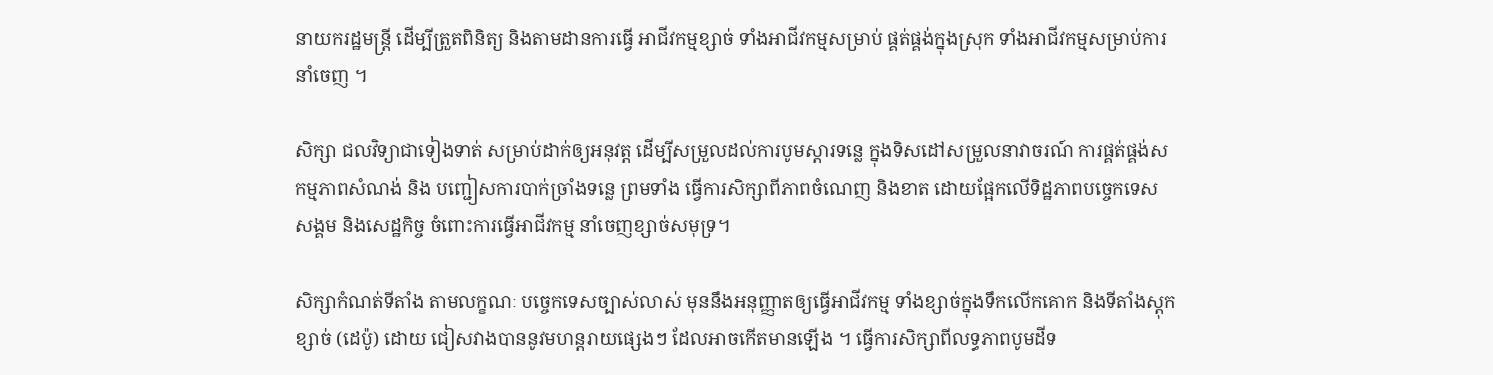នាយករដ្ឋមន្ត្រី ដើម្បីត្រួតពិនិត្យ និងតាមដានការធ្វើ អាជីវកម្មខ្សាច់ ទាំងអាជីវកម្មសម្រាប់ ផ្គត់ផ្គង់ក្នុងស្រុក ទាំងអាជីវកម្មសម្រាប់ការនាំចេញ ។

សិក្សា ជលវិទ្យាជាទៀងទាត់ សម្រាប់ដាក់ឲ្យអនុវត្ត ដើម្បីសម្រួលដល់ការបូមស្តារទន្លេ ក្នុងទិសដៅសម្រួលនាវាចរណ៍ ការផ្គត់ផ្គង់សកម្មភាពសំណង់ និង បញ្ជៀសការបាក់ច្រាំងទន្លេ ព្រមទាំង ធ្វើការសិក្សាពីភាពចំណេញ និងខាត ដោយផ្អែកលើទិដ្ឋភាពបច្ចេកទេស សង្គម និងសេដ្ឋកិច្ច ចំពោះការធ្វើអាជីវកម្ម នាំចេញខ្សាច់សមុទ្រ។

សិក្សាកំណត់ទីតាំង តាមលក្ខណៈ បច្ចេកទេសច្បាស់លាស់ មុននឹងអនុញ្ញាតឲ្យធ្វើអាជីវកម្ម ទាំងខ្សាច់ក្នុងទឹកលើកគោក និងទីតាំងស្តុកខ្សាច់ (ដេប៉ូ) ដោយ ជៀសវាងបាននូវមហន្តរាយផ្សេងៗ ដែលអាចកើតមានឡើង ។ ធ្វើការសិក្សាពីលទ្ធភាពបូមដីទ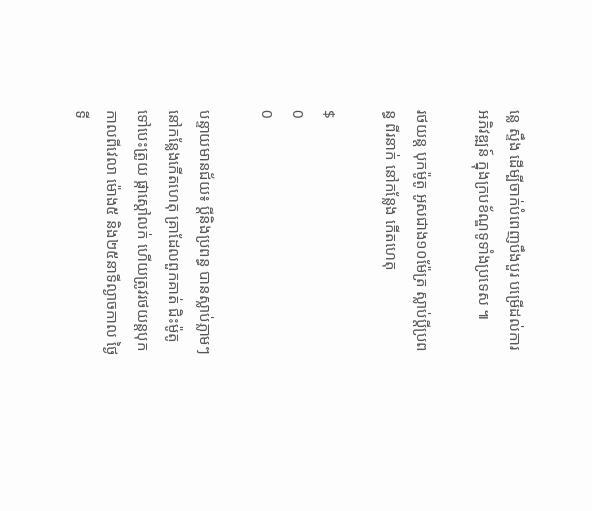ន្លេ ស្ទឹង ដើម្បីចាក់បំពេញបឹងបួរ បម្រើដល់ការអភិវឌ្ឍន៍ ក្នុងក្របខ័ណ្ឌទូទាំងប្រទេស ៕

រថយន្ត បុកម៉ូតូ អូសជាង១០ម៉ែត្រ ស្លាប់ប្តីប្រពន្ធ ពីរនាក់ នៅកន្លែង កើតហេតុ

$
0
0

បន្ទាយមានជ័យ៖ ប្តីនិងប្រពន្ធ បានស្លាប់ភ្លាមៗ នៅកន្លែងកើតហេតុ គ្រាដែលពួកគាត់ ជិះម៉ូតូទៅបេះត្រូយ ផ្កាស្តៅលក់ ហើយត្រូវរថយន្តបុកកាលពីវេលា ម៉ោង៥ និង២៥នាទីល្ងាចកាល ថ្ងៃទី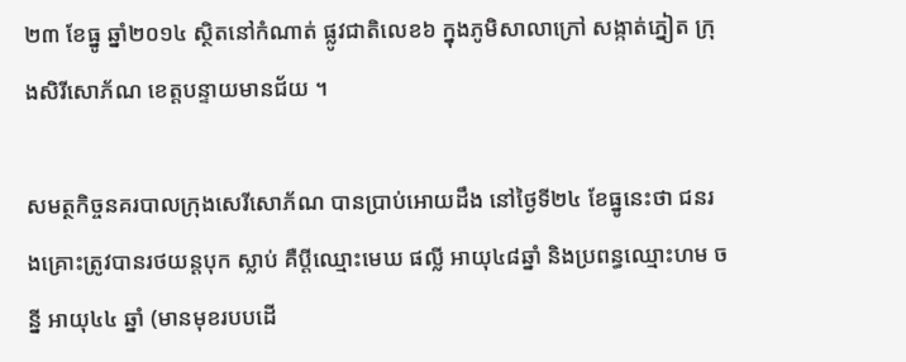២៣ ខែធ្នូ ឆ្នាំ២០១៤ ស្ថិតនៅកំណាត់ ផ្លូវជាតិលេខ៦ ក្នុងភូមិសាលាក្រៅ សង្កាត់ភ្នៀត ក្រុងសិរីសោភ័ណ ខេត្តបន្ទាយមានជ័យ ។

សមត្ថកិច្ចនគរបាលក្រុងសេរីសោភ័ណ បានប្រាប់អោយដឹង នៅថ្ងៃទី២៤ ខែធ្នូនេះថា ជនរងគ្រោះត្រូវបានរថយន្តបុក ស្លាប់ គឺប្តីឈ្មោះមេឃ ផល្លី អាយុ៤៨ឆ្នាំ និងប្រពន្ធឈ្មោះហម ចន្នី អាយុ៤៤ ឆ្នាំ (មានមុខរបបដើ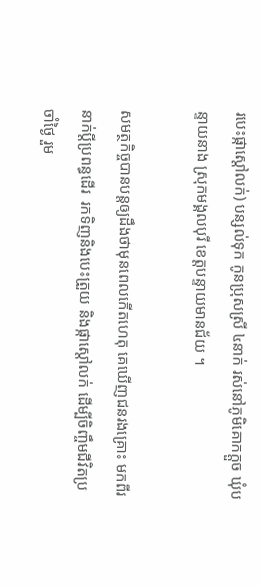របេះផ្កាស្តៅលក់) បន្សល់ទុក កូនប្រុសស្រី ៤នាក់ រស់នៅភូមិគោកក្តួច ឃុំបន្ទាយនាង ស្រុកមង្គលបុរី ខេត្តបន្ទាយមានជ័យ ។

សមត្ថកិច្ចបានបន្តឲ្យដឹងថាមុនពេលកើតហេតុ គេឃើញជនរងគ្រោះ មកពីរនាក់ប្តីប្រពន្ធដើរ  រកទិញនិងបេះត្រួយ និងផ្កាស្តៅលក់ ដើម្បីចិញ្ចឹមជីវិតប្រចាំថ្ងៃ រួម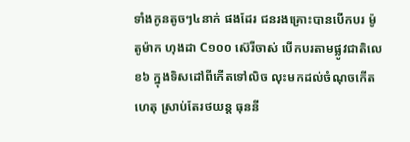ទាំងកូនតូចៗ៤នាក់ ផងដែរ ជនរងគ្រោះបានបើកបរ ម៉ូតូម៉ាក ហុងដា C១០០ ស៊េរីចាស់ បើកបរតាមផ្លូវជាតិលេខ៦ ក្នុងទិសដៅពីកើតទៅលិច លុះមកដល់ចំណុចកើតហេតុ ស្រាប់តែរថយន្ត ធុននី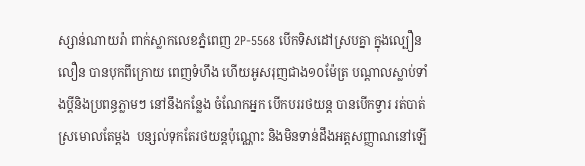ស្សាន់ណាយរ៉ា ពាក់ស្លាកលេខភ្នំពេញ 2P-5568 បើកទិសដៅស្របគ្នា ក្នុងល្បឿនលឿន បានបុកពីក្រោយ ពេញទំហឹង ហើយអូសរុញជាង១០ម៉ែត្រ បណ្តាលស្លាប់ទាំងប្តីនិងប្រពន្ធភ្លាមៗ នៅនឹងកន្លែង ចំណែកអ្នក បើកបររថយន្ត បានបើកទ្វារ រត់បាត់ស្រមោលតែម្តង  បន្សល់ទុកតែរថយន្តប៉ុណ្ណោះ និងមិនទាន់ដឹងអត្តសញ្ញាណនៅឡើ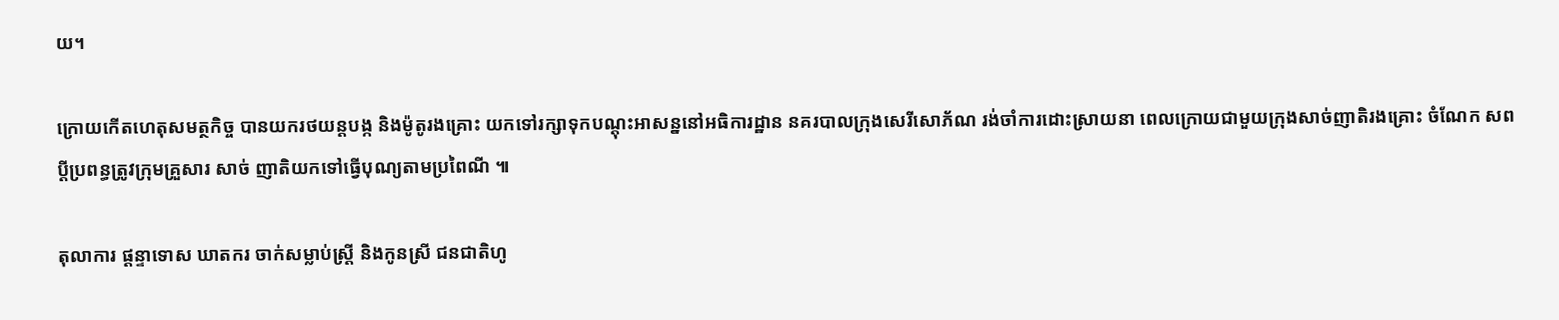យ។

ក្រោយកើតហេតុសមត្ថកិច្ច បានយករថយន្តបង្ក និងម៉ូតូរងគ្រោះ យកទៅរក្សាទុកបណ្តុះអាសន្ននៅអធិការដ្ឋាន នគរបាលក្រុងសេរីសោភ័ណ រង់ចាំការដោះស្រាយនា ពេលក្រោយជាមួយក្រុងសាច់ញាតិរងគ្រោះ ចំណែក សពប្តីប្រពន្ធត្រូវក្រុមគ្រួសារ សាច់ ញាតិយកទៅធ្វើបុណ្យតាមប្រពៃណី ៕

តុលាការ ផ្តន្ទាទោស ឃាតករ ចាក់សម្លាប់ស្ត្រី និងកូនស្រី ជនជាតិហូ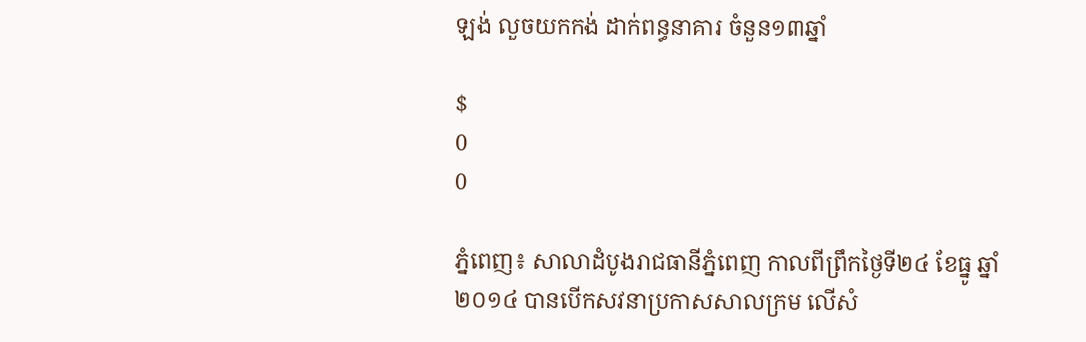ឡង់ លួចយកកង់ ដាក់ពន្ធនាគារ ចំនួន១៣ឆ្នាំ

$
0
0

ភ្នំពេញ៖ សាលាដំបូងរាជធានីភ្នំពេញ កាលពីព្រឹកថ្ងៃទី២៤ ខែធ្នូ ឆ្នាំ២០១៤ បានបើកសវនាប្រកាសសាលក្រម លើសំ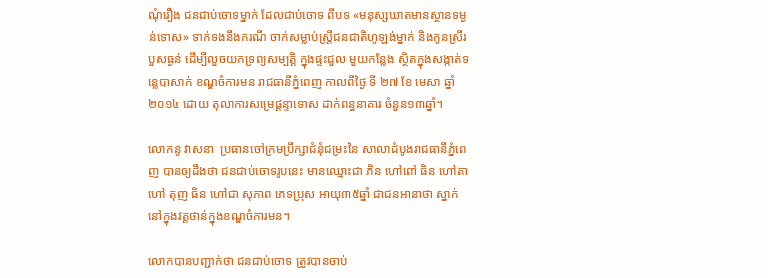ណុំរឿង ជនជាប់ចោទម្នាក់ ដែលជាប់ចោទ ពីបទ «មនុស្សឃាតមានស្ថានទម្ងន់ទោស» ទាក់ទងនឹងករណី ចាក់សម្លាប់ស្ត្រីជនជាតិហូឡង់ម្នាក់ និងកូនស្រីរបួសធ្ងន់ ដើម្បីលួចយកទ្រព្យសម្បត្តិ ក្នុងផ្ទះជួល មួយកន្លែង ស្ថិតក្នុងសង្កាត់ទន្លេបាសាក់ ខណ្ឌចំការមន រាជធានីភ្នំពេញ កាលពីថ្ងៃ ទី ២៧ ខែ មេសា ឆ្នាំ ២០១៤ ដោយ តុលាការសម្រេផ្តន្ទាទោស ដាក់ពន្ធនាគារ ចំនួន១៣ឆ្នាំ។

លោកនូ វាសនា  ប្រធានចៅក្រមប្រឹក្សាជំនុំជម្រះនៃ សាលាដំបូងរាជធានីភ្នំពេញ បានឲ្យដឹងថា ជនជាប់ចោទរូបនេះ មានឈ្មោះជា ភិន ហៅពៅ ធិន ហៅតា ហៅ តុញ ធិន ហៅជា សុភាព ភេទប្រុស អាយុ៣៥ឆ្នាំ ជាជនអានាថា ស្នាក់នៅក្នុងវត្តថាន់ក្នុងខណ្ឌចំការមន។

លោកបានបញ្ជាក់ថា ជនជាប់ចោទ ត្រូវបានចាប់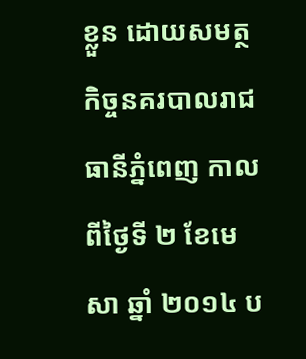ខ្លួន ដោយសមត្ថកិច្ចនគរបាលរាជធានីភ្នំពេញ កាលពីថ្ងៃទី ២ ខែមេសា ឆ្នាំ ២០១៤ ប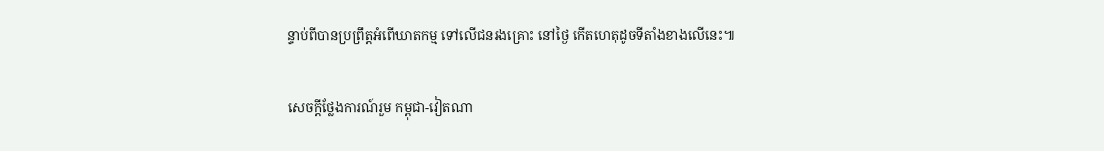ន្ទាប់ពីបានប្រព្រឹត្តអំពើឃាតកម្ម ទៅលើជនរងគ្រោះ នៅថ្ងៃ កើតហេតុដូចទីតាំងខាងលើនេះ៕

សេចក្តីថ្លែងការណ៍រួម កម្ពុជា-វៀតណា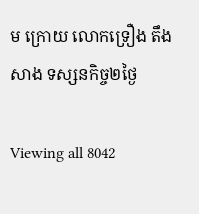ម ក្រោយ លោកទ្រឿង តឹងសាង ទស្សនកិច្ច២ថ្ងៃ

Viewing all 8042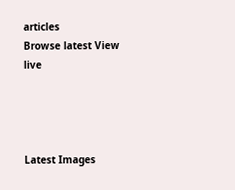articles
Browse latest View live




Latest Images